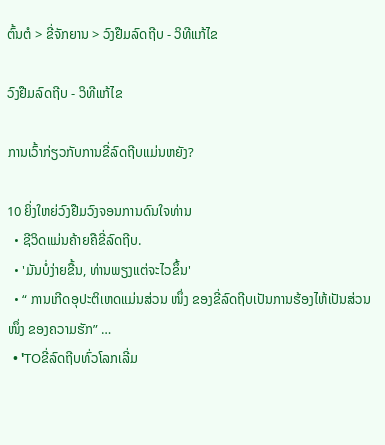ຕົ້ນຕໍ > ຂີ່ຈັກຍານ > ວົງຢືມລົດຖີບ - ວິທີແກ້ໄຂ

ວົງຢືມລົດຖີບ - ວິທີແກ້ໄຂ

ການເວົ້າກ່ຽວກັບການຂີ່ລົດຖີບແມ່ນຫຍັງ?

10 ຍິ່ງໃຫຍ່ວົງຢືມວົງຈອນການດົນໃຈທ່ານ
  • ຊີວິດແມ່ນຄ້າຍຄືຂີ່ລົດຖີບ.
  • 'ມັນບໍ່ງ່າຍຂື້ນ, ທ່ານພຽງແຕ່ຈະໄວຂຶ້ນ'
  • “ ການເກີດອຸປະຕິເຫດແມ່ນສ່ວນ ໜຶ່ງ ຂອງຂີ່ລົດຖີບເປັນການຮ້ອງໄຫ້ເປັນສ່ວນ ໜຶ່ງ ຂອງຄວາມຮັກ” …
  • 'TOຂີ່ລົດຖີບທົ່ວໂລກເລີ່ມ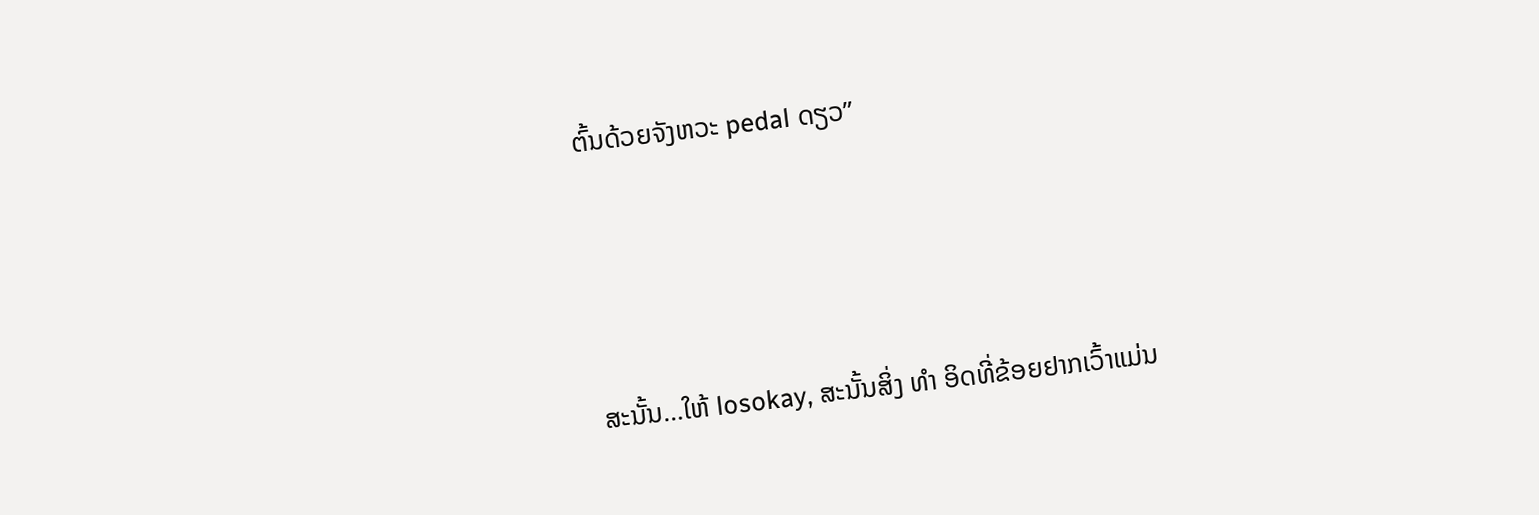ຕົ້ນດ້ວຍຈັງຫວະ pedal ດຽວ”





ສະນັ້ນ…ໃຫ້ losokay, ສະນັ້ນສິ່ງ ທຳ ອິດທີ່ຂ້ອຍຢາກເວົ້າແມ່ນ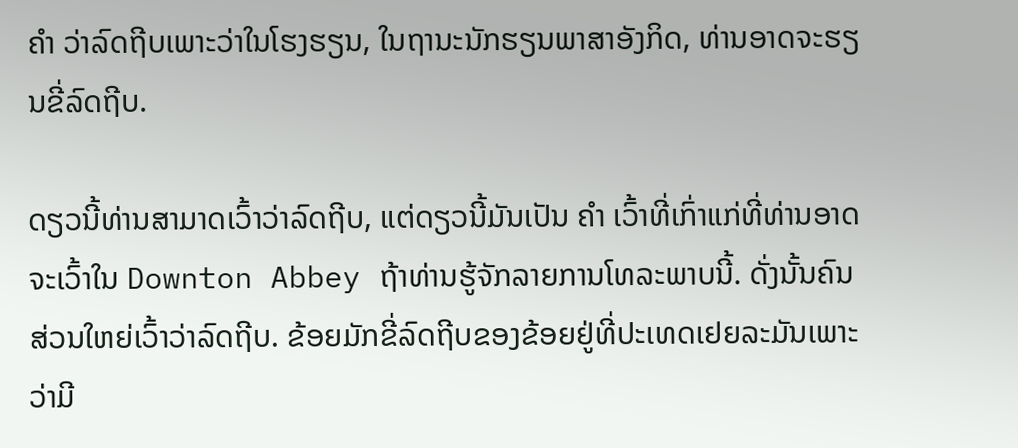ຄຳ ວ່າລົດຖີບເພາະວ່າໃນໂຮງຮຽນ, ໃນຖານະນັກຮຽນພາສາອັງກິດ, ທ່ານອາດຈະຮຽນຂີ່ລົດຖີບ.

ດຽວນີ້ທ່ານສາມາດເວົ້າວ່າລົດຖີບ, ແຕ່ດຽວນີ້ມັນເປັນ ຄຳ ເວົ້າທີ່ເກົ່າແກ່ທີ່ທ່ານອາດຈະເວົ້າໃນ Downton Abbey ຖ້າທ່ານຮູ້ຈັກລາຍການໂທລະພາບນີ້. ດັ່ງນັ້ນຄົນສ່ວນໃຫຍ່ເວົ້າວ່າລົດຖີບ. ຂ້ອຍມັກຂີ່ລົດຖີບຂອງຂ້ອຍຢູ່ທີ່ປະເທດເຢຍລະມັນເພາະວ່າມີ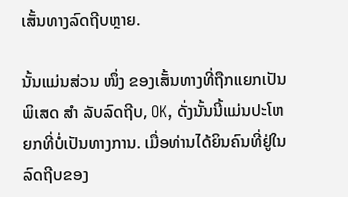ເສັ້ນທາງລົດຖີບຫຼາຍ.

ນັ້ນແມ່ນສ່ວນ ໜຶ່ງ ຂອງເສັ້ນທາງທີ່ຖືກແຍກເປັນພິເສດ ສຳ ລັບລົດຖີບ, OK, ດັ່ງນັ້ນນີ້ແມ່ນປະໂຫຍກທີ່ບໍ່ເປັນທາງການ. ເມື່ອທ່ານໄດ້ຍິນຄົນທີ່ຢູ່ໃນລົດຖີບຂອງ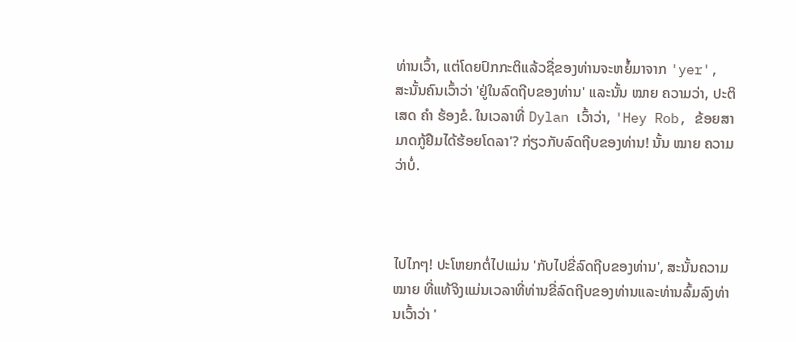ທ່ານເວົ້າ, ແຕ່ໂດຍປົກກະຕິແລ້ວຊື່ຂອງທ່ານຈະຫຍໍ້ມາຈາກ 'yer', ສະນັ້ນຄົນເວົ້າວ່າ 'ຢູ່ໃນລົດຖີບຂອງທ່ານ' ແລະນັ້ນ ໝາຍ ຄວາມວ່າ, ປະຕິເສດ ຄຳ ຮ້ອງຂໍ. ໃນເວລາທີ່ Dylan ເວົ້າວ່າ, 'Hey Rob, ຂ້ອຍສາມາດກູ້ຢືມໄດ້ຮ້ອຍໂດລາ'? ກ່ຽວກັບລົດຖີບຂອງທ່ານ! ນັ້ນ ໝາຍ ຄວາມວ່າບໍ່.



ໄປໄກໆ! ປະໂຫຍກຕໍ່ໄປແມ່ນ 'ກັບໄປຂີ່ລົດຖີບຂອງທ່ານ', ສະນັ້ນຄວາມ ໝາຍ ທີ່ແທ້ຈິງແມ່ນເວລາທີ່ທ່ານຂີ່ລົດຖີບຂອງທ່ານແລະທ່ານລົ້ມລົງທ່ານເວົ້າວ່າ '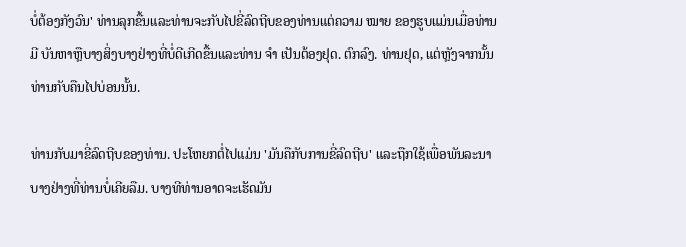ບໍ່ຕ້ອງກັງວົນ' ທ່ານລຸກຂື້ນແລະທ່ານຈະກັບໄປຂີ່ລົດຖີບຂອງທ່ານແຕ່ຄວາມ ໝາຍ ຂອງຮູບແມ່ນເມື່ອທ່ານມີ ບັນຫາຫຼືບາງສິ່ງບາງຢ່າງທີ່ບໍ່ດີເກີດຂື້ນແລະທ່ານ ຈຳ ເປັນຕ້ອງຢຸດ. ຕົກລົງ. ທ່ານຢຸດ, ແຕ່ຫຼັງຈາກນັ້ນທ່ານກັບຄືນໄປບ່ອນນັ້ນ.

ທ່ານກັບມາຂີ່ລົດຖີບຂອງທ່ານ. ປະໂຫຍກຕໍ່ໄປແມ່ນ 'ມັນຄືກັບການຂີ່ລົດຖີບ' ແລະຖືກໃຊ້ເພື່ອພັນລະນາບາງຢ່າງທີ່ທ່ານບໍ່ເຄີຍລືມ. ບາງທີທ່ານອາດຈະເຮັດມັນ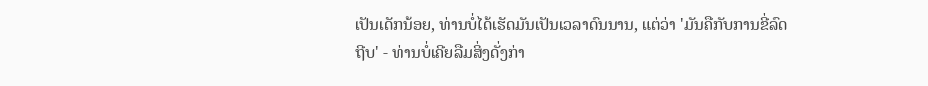ເປັນເດັກນ້ອຍ, ທ່ານບໍ່ໄດ້ເຮັດມັນເປັນເວລາດົນນານ, ແຕ່ວ່າ 'ມັນຄືກັບການຂີ່ລົດຖີບ' - ທ່ານບໍ່ເຄີຍລືມສິ່ງດັ່ງກ່າ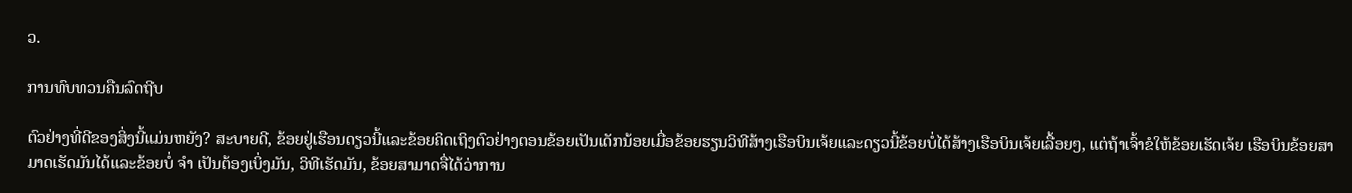ວ.

ການທົບທວນຄືນລົດຖີບ

ຕົວຢ່າງທີ່ດີຂອງສິ່ງນີ້ແມ່ນຫຍັງ? ສະບາຍດີ, ຂ້ອຍຢູ່ເຮືອນດຽວນີ້ແລະຂ້ອຍຄິດເຖິງຕົວຢ່າງຕອນຂ້ອຍເປັນເດັກນ້ອຍເມື່ອຂ້ອຍຮຽນວິທີສ້າງເຮືອບິນເຈ້ຍແລະດຽວນີ້ຂ້ອຍບໍ່ໄດ້ສ້າງເຮືອບິນເຈ້ຍເລື້ອຍໆ, ແຕ່ຖ້າເຈົ້າຂໍໃຫ້ຂ້ອຍເຮັດເຈ້ຍ ເຮືອບິນຂ້ອຍສາມາດເຮັດມັນໄດ້ແລະຂ້ອຍບໍ່ ຈຳ ເປັນຕ້ອງເບິ່ງມັນ, ວິທີເຮັດມັນ, ຂ້ອຍສາມາດຈື່ໄດ້ວ່າການ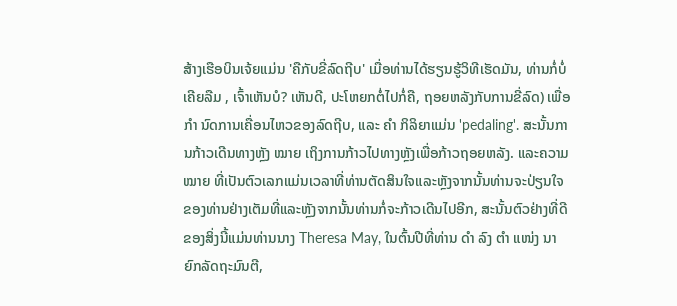ສ້າງເຮືອບິນເຈ້ຍແມ່ນ 'ຄືກັບຂີ່ລົດຖີບ' ເມື່ອທ່ານໄດ້ຮຽນຮູ້ວິທີເຮັດມັນ, ທ່ານກໍ່ບໍ່ເຄີຍລືມ , ເຈົ້າເຫັນບໍ? ເຫັນດີ, ປະໂຫຍກຕໍ່ໄປກໍ່ຄື, ຖອຍຫລັງກັບການຂີ່ລົດ) ເພື່ອ ກຳ ນົດການເຄື່ອນໄຫວຂອງລົດຖີບ, ແລະ ຄຳ ກິລິຍາແມ່ນ 'pedaling'. ສະນັ້ນການກ້າວເດີນທາງຫຼັງ ໝາຍ ເຖິງການກ້າວໄປທາງຫຼັງເພື່ອກ້າວຖອຍຫລັງ. ແລະຄວາມ ໝາຍ ທີ່ເປັນຕົວເລກແມ່ນເວລາທີ່ທ່ານຕັດສິນໃຈແລະຫຼັງຈາກນັ້ນທ່ານຈະປ່ຽນໃຈຂອງທ່ານຢ່າງເຕັມທີ່ແລະຫຼັງຈາກນັ້ນທ່ານກໍ່ຈະກ້າວເດີນໄປອີກ, ສະນັ້ນຕົວຢ່າງທີ່ດີຂອງສິ່ງນີ້ແມ່ນທ່ານນາງ Theresa May, ໃນຕົ້ນປີທີ່ທ່ານ ດຳ ລົງ ຕຳ ແໜ່ງ ນາຍົກລັດຖະມົນຕີ,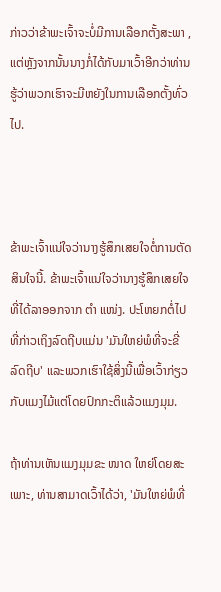ກ່າວວ່າຂ້າພະເຈົ້າຈະບໍ່ມີການເລືອກຕັ້ງສະພາ , ແຕ່ຫຼັງຈາກນັ້ນນາງກໍ່ໄດ້ກັບມາເວົ້າອີກວ່າທ່ານຮູ້ວ່າພວກເຮົາຈະມີຫຍັງໃນການເລືອກຕັ້ງທົ່ວໄປ.



ຂ້າພະເຈົ້າແນ່ໃຈວ່ານາງຮູ້ສຶກເສຍໃຈຕໍ່ການຕັດສິນໃຈນີ້. ຂ້າພະເຈົ້າແນ່ໃຈວ່ານາງຮູ້ສຶກເສຍໃຈທີ່ໄດ້ລາອອກຈາກ ຕຳ ແໜ່ງ. ປະໂຫຍກຕໍ່ໄປທີ່ກ່າວເຖິງລົດຖີບແມ່ນ 'ມັນໃຫຍ່ພໍທີ່ຈະຂີ່ລົດຖີບ' ແລະພວກເຮົາໃຊ້ສິ່ງນີ້ເພື່ອເວົ້າກ່ຽວກັບແມງໄມ້ແຕ່ໂດຍປົກກະຕິແລ້ວແມງມຸມ.

ຖ້າທ່ານເຫັນແມງມຸມຂະ ໜາດ ໃຫຍ່ໂດຍສະເພາະ, ທ່ານສາມາດເວົ້າໄດ້ວ່າ, 'ມັນໃຫຍ່ພໍທີ່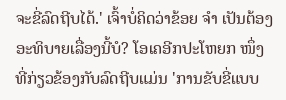ຈະຂີ່ລົດຖີບໄດ້.' ເຈົ້າບໍ່ຄິດວ່າຂ້ອຍ ຈຳ ເປັນຕ້ອງອະທິບາຍເລື່ອງນີ້ບໍ? ໂອເຄອີກປະໂຫຍກ ໜຶ່ງ ທີ່ກ່ຽວຂ້ອງກັບລົດຖີບແມ່ນ 'ການຂັບຂີ່ແບບ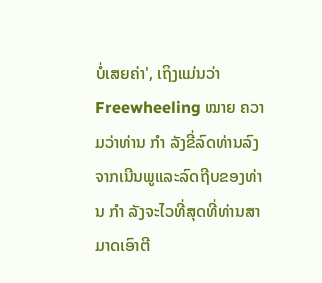ບໍ່ເສຍຄ່າ', ເຖິງແມ່ນວ່າ Freewheeling ໝາຍ ຄວາມວ່າທ່ານ ກຳ ລັງຂີ່ລົດທ່ານລົງຈາກເນີນພູແລະລົດຖີບຂອງທ່ານ ກຳ ລັງຈະໄວທີ່ສຸດທີ່ທ່ານສາມາດເອົາຕີ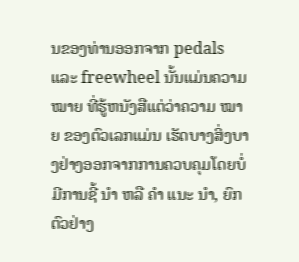ນຂອງທ່ານອອກຈາກ pedals ແລະ freewheel ນັ້ນແມ່ນຄວາມ ໝາຍ ທີ່ຮູ້ຫນັງສືແຕ່ວ່າຄວາມ ໝາຍ ຂອງຕົວເລກແມ່ນ ເຮັດບາງສິ່ງບາງຢ່າງອອກຈາກການຄວບຄຸມໂດຍບໍ່ມີການຊີ້ ນຳ ຫລື ຄຳ ແນະ ນຳ, ຍົກຕົວຢ່າງ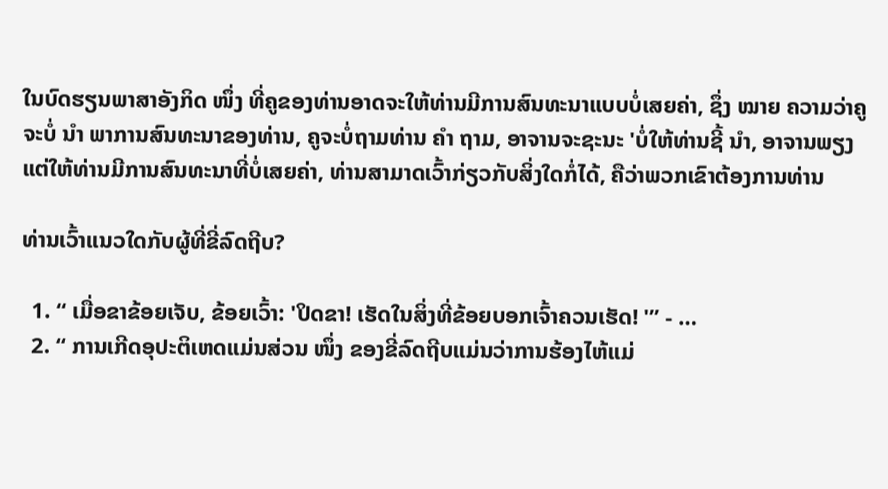ໃນບົດຮຽນພາສາອັງກິດ ໜຶ່ງ ທີ່ຄູຂອງທ່ານອາດຈະໃຫ້ທ່ານມີການສົນທະນາແບບບໍ່ເສຍຄ່າ, ຊຶ່ງ ໝາຍ ຄວາມວ່າຄູຈະບໍ່ ນຳ ພາການສົນທະນາຂອງທ່ານ, ຄູຈະບໍ່ຖາມທ່ານ ຄຳ ຖາມ, ອາຈານຈະຊະນະ 'ບໍ່ໃຫ້ທ່ານຊີ້ ນຳ, ອາຈານພຽງແຕ່ໃຫ້ທ່ານມີການສົນທະນາທີ່ບໍ່ເສຍຄ່າ, ທ່ານສາມາດເວົ້າກ່ຽວກັບສິ່ງໃດກໍ່ໄດ້, ຄືວ່າພວກເຂົາຕ້ອງການທ່ານ

ທ່ານເວົ້າແນວໃດກັບຜູ້ທີ່ຂີ່ລົດຖີບ?

  1. “ ເມື່ອຂາຂ້ອຍເຈັບ, ຂ້ອຍເວົ້າ: 'ປິດຂາ! ເຮັດໃນສິ່ງທີ່ຂ້ອຍບອກເຈົ້າຄວນເຮັດ! '” - …
  2. “ ການເກີດອຸປະຕິເຫດແມ່ນສ່ວນ ໜຶ່ງ ຂອງຂີ່ລົດຖີບແມ່ນວ່າການຮ້ອງໄຫ້ແມ່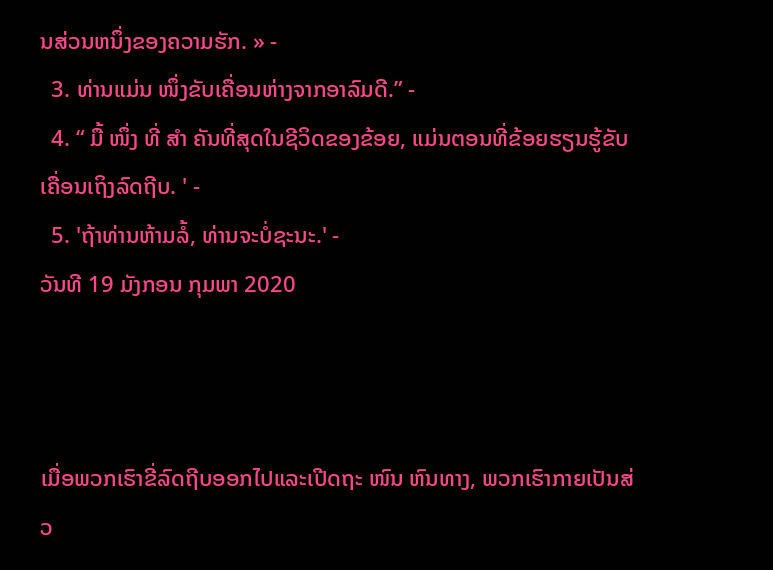ນສ່ວນຫນຶ່ງຂອງຄວາມຮັກ. » -
  3. ທ່ານແມ່ນ ໜຶ່ງຂັບເຄື່ອນຫ່າງຈາກອາລົມດີ.” -
  4. “ ມື້ ໜຶ່ງ ທີ່ ສຳ ຄັນທີ່ສຸດໃນຊີວິດຂອງຂ້ອຍ, ແມ່ນຕອນທີ່ຂ້ອຍຮຽນຮູ້ຂັບເຄື່ອນເຖິງລົດຖີບ. ' -
  5. 'ຖ້າທ່ານຫ້າມລໍ້, ທ່ານຈະບໍ່ຊະນະ.' -
ວັນທີ 19 ມັງກອນ ກຸມພາ 2020



ເມື່ອພວກເຮົາຂີ່ລົດຖີບອອກໄປແລະເປີດຖະ ໜົນ ຫົນທາງ, ພວກເຮົາກາຍເປັນສ່ວ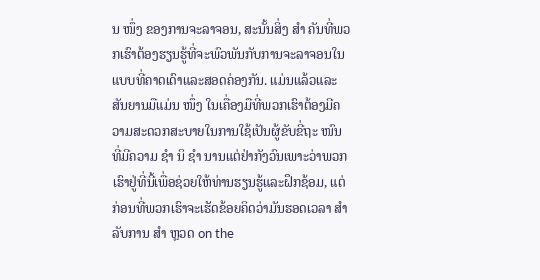ນ ໜຶ່ງ ຂອງການຈະລາຈອນ, ສະນັ້ນສິ່ງ ສຳ ຄັນທີ່ພວກເຮົາຕ້ອງຮຽນຮູ້ທີ່ຈະພົວພັນກັບການຈະລາຈອນໃນແບບທີ່ຄາດເດົາແລະສອດຄ່ອງກັນ. ແມ່ນແລ້ວແລະສັນຍານມືແມ່ນ ໜຶ່ງ ໃນເຄື່ອງມືທີ່ພວກເຮົາຕ້ອງມີຄວາມສະດວກສະບາຍໃນການໃຊ້ເປັນຜູ້ຂັບຂີ່ຖະ ໜົນ ທີ່ມີຄວາມ ຊຳ ນິ ຊຳ ນານແຕ່ຢ່າກັງວົນເພາະວ່າພວກເຮົາຢູ່ທີ່ນີ້ເພື່ອຊ່ວຍໃຫ້ທ່ານຮຽນຮູ້ແລະຝຶກຊ້ອມ, ແຕ່ກ່ອນທີ່ພວກເຮົາຈະເຮັດຂ້ອຍຄິດວ່າມັນຮອດເວລາ ສຳ ລັບການ ສຳ ຫຼວດ on the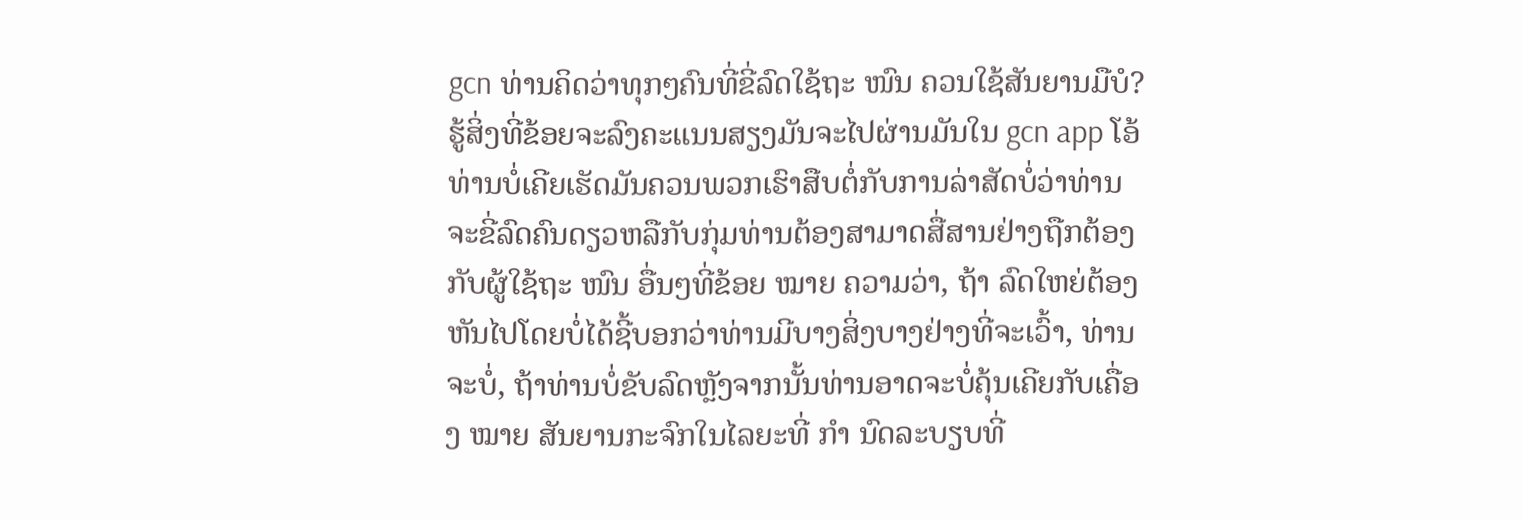gcn ທ່ານຄິດວ່າທຸກໆຄົນທີ່ຂີ່ລົດໃຊ້ຖະ ໜົນ ຄວນໃຊ້ສັນຍານມືບໍ? ຮູ້ສິ່ງທີ່ຂ້ອຍຈະລົງຄະແນນສຽງມັນຈະໄປຜ່ານມັນໃນ gcn app ໂອ້ທ່ານບໍ່ເຄີຍເຮັດມັນຄວນພວກເຮົາສືບຕໍ່ກັບການລ່າສັດບໍ່ວ່າທ່ານຈະຂີ່ລົດຄົນດຽວຫລືກັບກຸ່ມທ່ານຕ້ອງສາມາດສື່ສານຢ່າງຖືກຕ້ອງກັບຜູ້ໃຊ້ຖະ ໜົນ ອື່ນໆທີ່ຂ້ອຍ ໝາຍ ຄວາມວ່າ, ຖ້າ ລົດໃຫຍ່ຕ້ອງຫັນໄປໂດຍບໍ່ໄດ້ຊີ້ບອກວ່າທ່ານມີບາງສິ່ງບາງຢ່າງທີ່ຈະເວົ້າ, ທ່ານຈະບໍ່, ຖ້າທ່ານບໍ່ຂັບລົດຫຼັງຈາກນັ້ນທ່ານອາດຈະບໍ່ຄຸ້ນເຄີຍກັບເຄື່ອງ ໝາຍ ສັນຍານກະຈົກໃນໄລຍະທີ່ ກຳ ນົດລະບຽບທີ່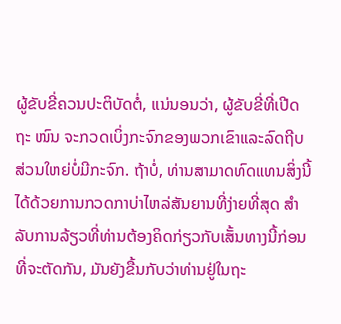ຜູ້ຂັບຂີ່ຄວນປະຕິບັດຕໍ່, ແນ່ນອນວ່າ, ຜູ້ຂັບຂີ່ທີ່ເປີດຖະ ໜົນ ຈະກວດເບິ່ງກະຈົກຂອງພວກເຂົາແລະລົດຖີບສ່ວນໃຫຍ່ບໍ່ມີກະຈົກ. ຖ້າບໍ່, ທ່ານສາມາດທົດແທນສິ່ງນີ້ໄດ້ດ້ວຍການກວດກາບ່າໄຫລ່ສັນຍານທີ່ງ່າຍທີ່ສຸດ ສຳ ລັບການລ້ຽວທີ່ທ່ານຕ້ອງຄິດກ່ຽວກັບເສັ້ນທາງນີ້ກ່ອນທີ່ຈະຕັດກັນ, ມັນຍັງຂື້ນກັບວ່າທ່ານຢູ່ໃນຖະ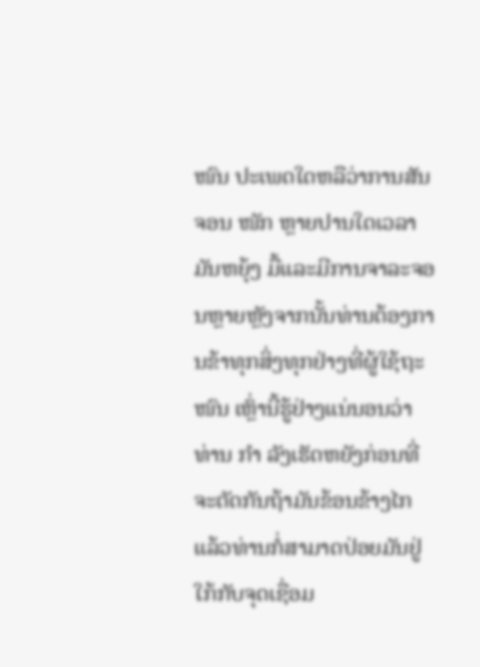ໜົນ ປະເພດໃດຫລືວ່າການສັນຈອນ ໜັກ ຫຼາຍປານໃດເວລາມັນຫຍຸ້ງ ມື້ແລະມີການຈາລະຈອນຫຼາຍຫຼັງຈາກນັ້ນທ່ານຕ້ອງການຂ້າທຸກສິ່ງທຸກຢ່າງທີ່ຜູ້ໃຊ້ຖະ ໜົນ ເຫຼົ່ານີ້ຮູ້ຢ່າງແນ່ນອນວ່າທ່ານ ກຳ ລັງເຮັດຫຍັງກ່ອນທີ່ຈະຕັດກັນຖ້າມັນຂ້ອນຂ້າງໄກແລ້ວທ່ານກໍ່ສາມາດປ່ອຍມັນຢູ່ໃກ້ກັບຈຸດເຊື່ອມ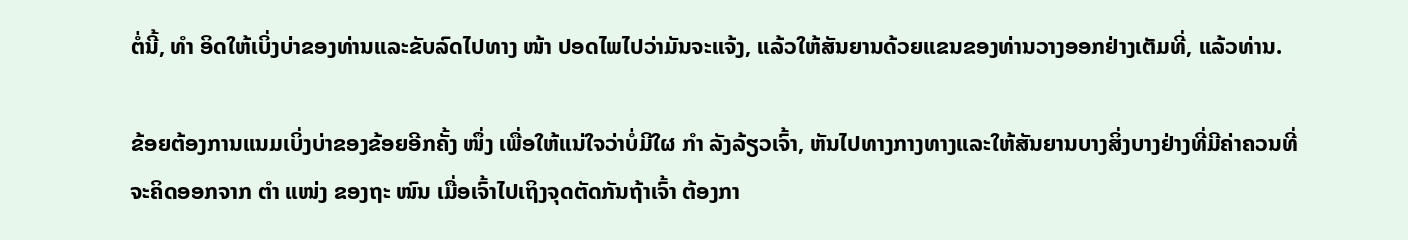ຕໍ່ນີ້, ທຳ ອິດໃຫ້ເບິ່ງບ່າຂອງທ່ານແລະຂັບລົດໄປທາງ ໜ້າ ປອດໄພໄປວ່າມັນຈະແຈ້ງ, ແລ້ວໃຫ້ສັນຍານດ້ວຍແຂນຂອງທ່ານວາງອອກຢ່າງເຕັມທີ່, ແລ້ວທ່ານ.

ຂ້ອຍຕ້ອງການແນມເບິ່ງບ່າຂອງຂ້ອຍອີກຄັ້ງ ໜຶ່ງ ເພື່ອໃຫ້ແນ່ໃຈວ່າບໍ່ມີໃຜ ກຳ ລັງລ້ຽວເຈົ້າ, ຫັນໄປທາງກາງທາງແລະໃຫ້ສັນຍານບາງສິ່ງບາງຢ່າງທີ່ມີຄ່າຄວນທີ່ຈະຄິດອອກຈາກ ຕຳ ແໜ່ງ ຂອງຖະ ໜົນ ເມື່ອເຈົ້າໄປເຖິງຈຸດຕັດກັນຖ້າເຈົ້າ ຕ້ອງກາ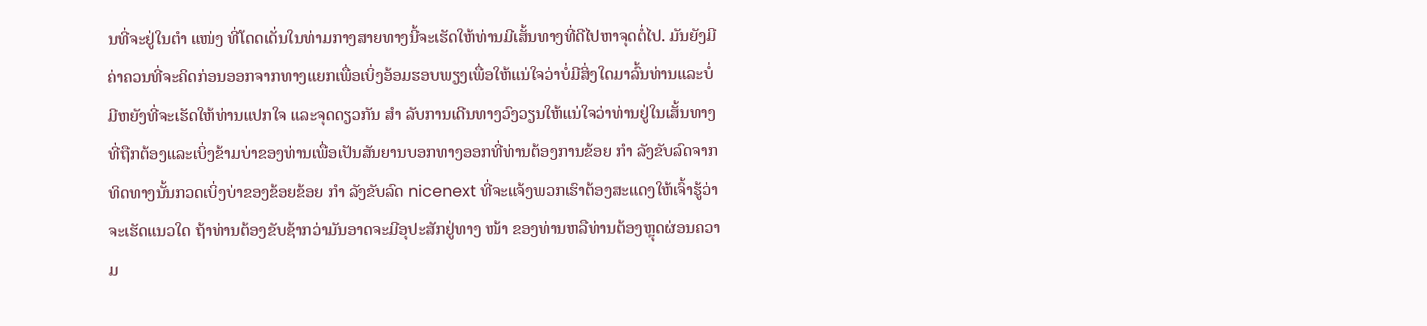ນທີ່ຈະຢູ່ໃນຕໍາ ແໜ່ງ ທີ່ໂດດເດັ່ນໃນທ່າມກາງສາຍທາງນີ້ຈະເຮັດໃຫ້ທ່ານມີເສັ້ນທາງທີ່ດີໄປຫາຈຸດຕໍ່ໄປ. ມັນຍັງມີຄ່າຄວນທີ່ຈະຄິດກ່ອນອອກຈາກທາງແຍກເພື່ອເບິ່ງອ້ອມຮອບພຽງເພື່ອໃຫ້ແນ່ໃຈວ່າບໍ່ມີສິ່ງໃດມາລົ້ນທ່ານແລະບໍ່ມີຫຍັງທີ່ຈະເຮັດໃຫ້ທ່ານແປກໃຈ ແລະຈຸດດຽວກັນ ສຳ ລັບການເດີນທາງວົງວຽນໃຫ້ແນ່ໃຈວ່າທ່ານຢູ່ໃນເສັ້ນທາງທີ່ຖືກຕ້ອງແລະເບິ່ງຂ້າມບ່າຂອງທ່ານເພື່ອເປັນສັນຍານບອກທາງອອກທີ່ທ່ານຕ້ອງການຂ້ອຍ ກຳ ລັງຂັບລົດຈາກທິດທາງນັ້ນກວດເບິ່ງບ່າຂອງຂ້ອຍຂ້ອຍ ກຳ ລັງຂັບລົດ nicenext ທີ່ຈະແຈ້ງພວກເຮົາຕ້ອງສະແດງໃຫ້ເຈົ້າຮູ້ວ່າຈະເຮັດແນວໃດ ຖ້າທ່ານຕ້ອງຂັບຊ້າກວ່າມັນອາດຈະມີອຸປະສັກຢູ່ທາງ ໜ້າ ຂອງທ່ານຫລືທ່ານຕ້ອງຫຼຸດຜ່ອນຄວາມ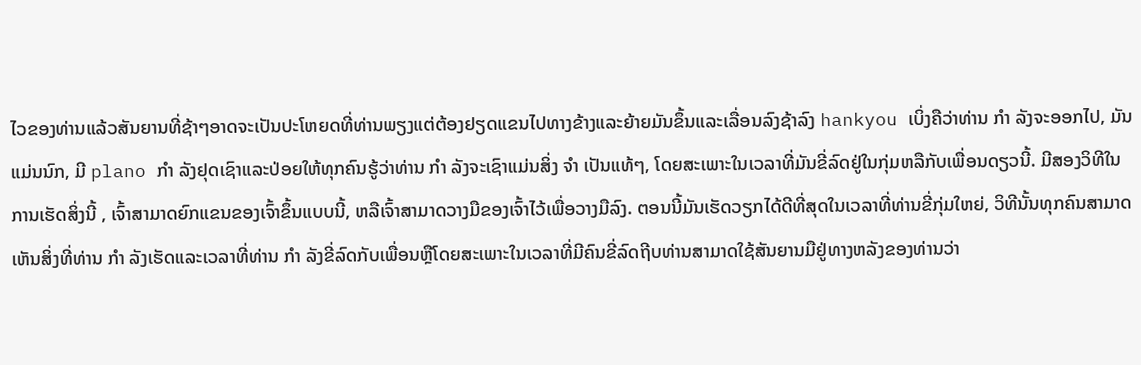ໄວຂອງທ່ານແລ້ວສັນຍານທີ່ຊ້າໆອາດຈະເປັນປະໂຫຍດທີ່ທ່ານພຽງແຕ່ຕ້ອງຢຽດແຂນໄປທາງຂ້າງແລະຍ້າຍມັນຂຶ້ນແລະເລື່ອນລົງຊ້າລົງ hankyou ເບິ່ງຄືວ່າທ່ານ ກຳ ລັງຈະອອກໄປ, ມັນແມ່ນນົກ, ມີ plano ກຳ ລັງຢຸດເຊົາແລະປ່ອຍໃຫ້ທຸກຄົນຮູ້ວ່າທ່ານ ກຳ ລັງຈະເຊົາແມ່ນສິ່ງ ຈຳ ເປັນແທ້ໆ, ໂດຍສະເພາະໃນເວລາທີ່ມັນຂີ່ລົດຢູ່ໃນກຸ່ມຫລືກັບເພື່ອນດຽວນີ້. ມີສອງວິທີໃນການເຮັດສິ່ງນີ້ , ເຈົ້າສາມາດຍົກແຂນຂອງເຈົ້າຂຶ້ນແບບນີ້, ຫລືເຈົ້າສາມາດວາງມືຂອງເຈົ້າໄວ້ເພື່ອວາງມືລົງ. ຕອນນີ້ມັນເຮັດວຽກໄດ້ດີທີ່ສຸດໃນເວລາທີ່ທ່ານຂີ່ກຸ່ມໃຫຍ່, ວິທີນັ້ນທຸກຄົນສາມາດເຫັນສິ່ງທີ່ທ່ານ ກຳ ລັງເຮັດແລະເວລາທີ່ທ່ານ ກຳ ລັງຂີ່ລົດກັບເພື່ອນຫຼືໂດຍສະເພາະໃນເວລາທີ່ມີຄົນຂີ່ລົດຖີບທ່ານສາມາດໃຊ້ສັນຍານມືຢູ່ທາງຫລັງຂອງທ່ານວ່າ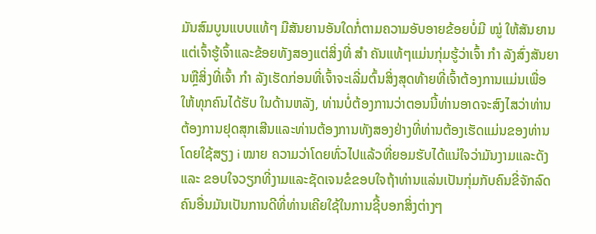ມັນສົມບູນແບບແທ້ໆ ມືສັນຍານອັນໃດກໍ່ຕາມຄວາມອັບອາຍຂ້ອຍບໍ່ມີ ໝູ່ ໃຫ້ສັນຍານແຕ່ເຈົ້າຮູ້ເຈົ້າແລະຂ້ອຍທັງສອງແຕ່ສິ່ງທີ່ ສຳ ຄັນແທ້ໆແມ່ນກຸ່ມຮູ້ວ່າເຈົ້າ ກຳ ລັງສົ່ງສັນຍານຫຼືສິ່ງທີ່ເຈົ້າ ກຳ ລັງເຮັດກ່ອນທີ່ເຈົ້າຈະເລີ່ມຕົ້ນສິ່ງສຸດທ້າຍທີ່ເຈົ້າຕ້ອງການແມ່ນເພື່ອໃຫ້ທຸກຄົນໄດ້ຮັບ ໃນດ້ານຫລັງ, ທ່ານບໍ່ຕ້ອງການວ່າຕອນນີ້ທ່ານອາດຈະສົງໄສວ່າທ່ານຕ້ອງການຢຸດສຸກເສີນແລະທ່ານຕ້ອງການທັງສອງຢ່າງທີ່ທ່ານຕ້ອງເຮັດແມ່ນຂອງທ່ານໂດຍໃຊ້ສຽງ i ໝາຍ ຄວາມວ່າໂດຍທົ່ວໄປແລ້ວທີ່ຍອມຮັບໄດ້ແນ່ໃຈວ່າມັນງາມແລະດັງແລະ ຂອບໃຈວຽກທີ່ງາມແລະຊັດເຈນຂໍຂອບໃຈຖ້າທ່ານແລ່ນເປັນກຸ່ມກັບຄົນຂີ່ຈັກລົດຄົນອື່ນມັນເປັນການດີທີ່ທ່ານເຄີຍໃຊ້ໃນການຊີ້ບອກສິ່ງຕ່າງໆ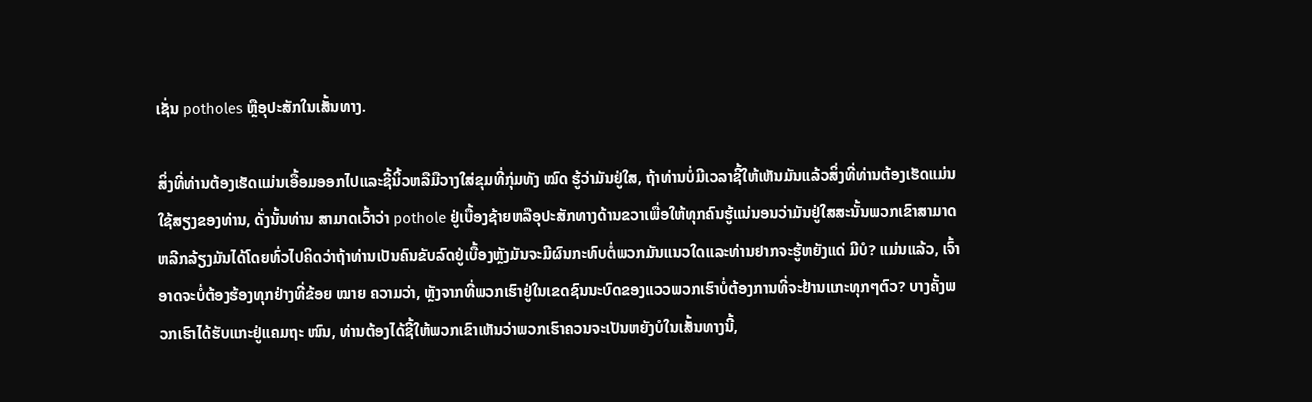ເຊັ່ນ potholes ຫຼືອຸປະສັກໃນເສັ້ນທາງ.

ສິ່ງທີ່ທ່ານຕ້ອງເຮັດແມ່ນເອື້ອມອອກໄປແລະຊີ້ນິ້ວຫລືມືວາງໃສ່ຂຸມທີ່ກຸ່ມທັງ ໝົດ ຮູ້ວ່າມັນຢູ່ໃສ, ຖ້າທ່ານບໍ່ມີເວລາຊີ້ໃຫ້ເຫັນມັນແລ້ວສິ່ງທີ່ທ່ານຕ້ອງເຮັດແມ່ນໃຊ້ສຽງຂອງທ່ານ, ດັ່ງນັ້ນທ່ານ ສາມາດເວົ້າວ່າ pothole ຢູ່ເບື້ອງຊ້າຍຫລືອຸປະສັກທາງດ້ານຂວາເພື່ອໃຫ້ທຸກຄົນຮູ້ແນ່ນອນວ່າມັນຢູ່ໃສສະນັ້ນພວກເຂົາສາມາດຫລີກລ້ຽງມັນໄດ້ໂດຍທົ່ວໄປຄິດວ່າຖ້າທ່ານເປັນຄົນຂັບລົດຢູ່ເບື້ອງຫຼັງມັນຈະມີຜົນກະທົບຕໍ່ພວກມັນແນວໃດແລະທ່ານຢາກຈະຮູ້ຫຍັງແດ່ ມີບໍ? ແມ່ນແລ້ວ, ເຈົ້າອາດຈະບໍ່ຕ້ອງຮ້ອງທຸກຢ່າງທີ່ຂ້ອຍ ໝາຍ ຄວາມວ່າ, ຫຼັງຈາກທີ່ພວກເຮົາຢູ່ໃນເຂດຊົນນະບົດຂອງແວວພວກເຮົາບໍ່ຕ້ອງການທີ່ຈະຢ້ານແກະທຸກໆຕົວ? ບາງຄັ້ງພວກເຮົາໄດ້ຮັບແກະຢູ່ແຄມຖະ ໜົນ, ທ່ານຕ້ອງໄດ້ຊີ້ໃຫ້ພວກເຂົາເຫັນວ່າພວກເຮົາຄວນຈະເປັນຫຍັງບໍໃນເສັ້ນທາງນີ້,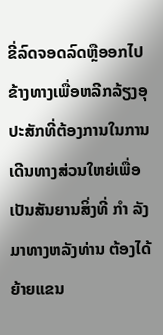ຂີ່ລົດຈອດລົດຫຼືອອກໄປຂ້າງທາງເພື່ອຫລີກລ້ຽງອຸປະສັກທີ່ຕ້ອງການໃນການເດີນທາງສ່ວນໃຫຍ່ເພື່ອເປັນສັນຍານສິ່ງທີ່ ກຳ ລັງມາທາງຫລັງທ່ານ ຕ້ອງໄດ້ຍ້າຍແຂນ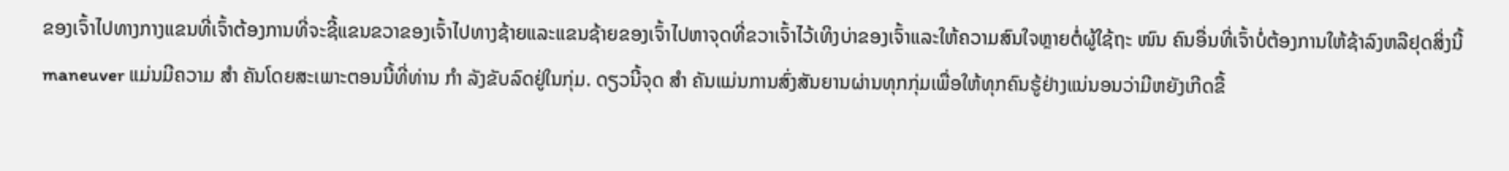ຂອງເຈົ້າໄປທາງກາງແຂນທີ່ເຈົ້າຕ້ອງການທີ່ຈະຊີ້ແຂນຂວາຂອງເຈົ້າໄປທາງຊ້າຍແລະແຂນຊ້າຍຂອງເຈົ້າໄປຫາຈຸດທີ່ຂວາເຈົ້າໄວ້ເທິງບ່າຂອງເຈົ້າແລະໃຫ້ຄວາມສົນໃຈຫຼາຍຕໍ່ຜູ້ໃຊ້ຖະ ໜົນ ຄົນອື່ນທີ່ເຈົ້າບໍ່ຕ້ອງການໃຫ້ຊ້າລົງຫລືຢຸດສິ່ງນີ້ maneuver ແມ່ນມີຄວາມ ສຳ ຄັນໂດຍສະເພາະຕອນນີ້ທີ່ທ່ານ ກຳ ລັງຂັບລົດຢູ່ໃນກຸ່ມ. ດຽວນີ້ຈຸດ ສຳ ຄັນແມ່ນການສົ່ງສັນຍານຜ່ານທຸກກຸ່ມເພື່ອໃຫ້ທຸກຄົນຮູ້ຢ່າງແນ່ນອນວ່າມີຫຍັງເກີດຂື້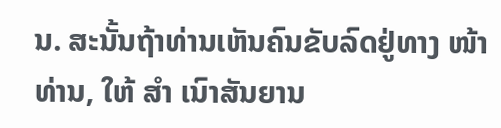ນ. ສະນັ້ນຖ້າທ່ານເຫັນຄົນຂັບລົດຢູ່ທາງ ໜ້າ ທ່ານ, ໃຫ້ ສຳ ເນົາສັນຍານ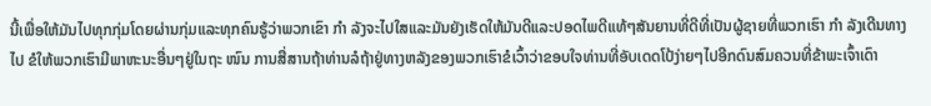ນີ້ເພື່ອໃຫ້ມັນໄປທຸກກຸ່ມໂດຍຜ່ານກຸ່ມແລະທຸກຄົນຮູ້ວ່າພວກເຂົາ ກຳ ລັງຈະໄປໃສແລະມັນຍັງເຮັດໃຫ້ມັນດີແລະປອດໄພດີແທ້ໆສັນຍານທີ່ດີທີ່ເປັນຜູ້ຊາຍທີ່ພວກເຮົາ ກຳ ລັງເດີນທາງໄປ ຂໍໃຫ້ພວກເຮົາມີພາຫະນະອື່ນໆຢູ່ໃນຖະ ໜົນ ການສື່ສານຖ້າທ່ານລໍຖ້າຢູ່ທາງຫລັງຂອງພວກເຮົາຂໍເວົ້າວ່າຂອບໃຈທ່ານທີ່ອັບເດດໂປ້ງ່າຍໆໄປອີກດົນສົມຄວນທີ່ຂ້າພະເຈົ້າເດົາ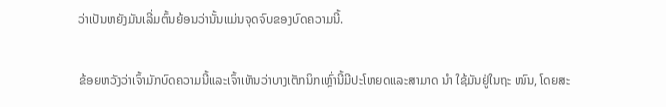ວ່າເປັນຫຍັງມັນເລີ່ມຕົ້ນຍ້ອນວ່ານັ້ນແມ່ນຈຸດຈົບຂອງບົດຄວາມນີ້.

ຂ້ອຍຫວັງວ່າເຈົ້າມັກບົດຄວາມນີ້ແລະເຈົ້າເຫັນວ່າບາງເຕັກນິກເຫຼົ່ານີ້ມີປະໂຫຍດແລະສາມາດ ນຳ ໃຊ້ມັນຢູ່ໃນຖະ ໜົນ, ໂດຍສະ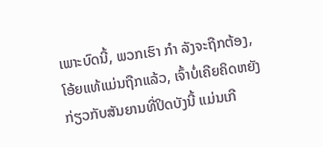ເພາະບົດນີ້, ພວກເຮົາ ກຳ ລັງຈະຖືກຕ້ອງ, ໂອ້ຍແທ້ແມ່ນຖືກແລ້ວ, ເຈົ້າບໍ່ເຄີຍຄິດຫຍັງກ່ຽວກັບສັນຍານທີ່ປິດບັງນີ້ ແມ່ນເກີ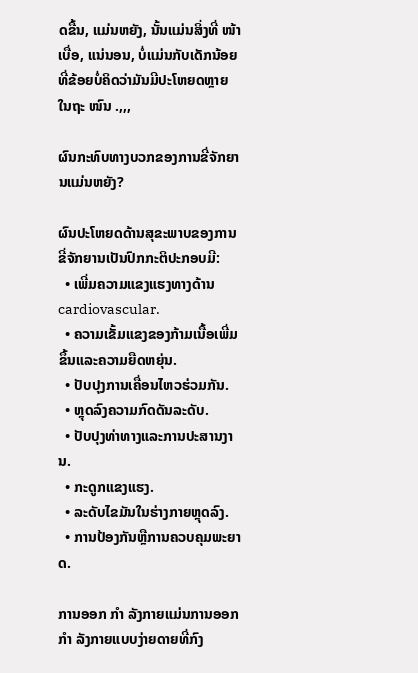ດຂື້ນ, ແມ່ນຫຍັງ, ນັ້ນແມ່ນສິ່ງທີ່ ໜ້າ ເບື່ອ, ແນ່ນອນ, ບໍ່ແມ່ນກັບເດັກນ້ອຍທີ່ຂ້ອຍບໍ່ຄິດວ່າມັນມີປະໂຫຍດຫຼາຍໃນຖະ ໜົນ .,,,

ຜົນກະທົບທາງບວກຂອງການຂີ່ຈັກຍານແມ່ນຫຍັງ?

ຜົນປະໂຫຍດດ້ານສຸຂະພາບຂອງການຂີ່ຈັກຍານເປັນປົກກະຕິປະກອບມີ:
  • ເພີ່ມຄວາມແຂງແຮງທາງດ້ານ cardiovascular.
  • ຄວາມເຂັ້ມແຂງຂອງກ້າມເນື້ອເພີ່ມຂຶ້ນແລະຄວາມຍືດຫຍຸ່ນ.
  • ປັບປຸງການເຄື່ອນໄຫວຮ່ວມກັນ.
  • ຫຼຸດລົງຄວາມກົດດັນລະດັບ.
  • ປັບປຸງທ່າທາງແລະການປະສານງານ.
  • ກະດູກແຂງແຮງ.
  • ລະດັບໄຂມັນໃນຮ່າງກາຍຫຼຸດລົງ.
  • ການປ້ອງກັນຫຼືການຄວບຄຸມພະຍາດ.

ການອອກ ກຳ ລັງກາຍແມ່ນການອອກ ກຳ ລັງກາຍແບບງ່າຍດາຍທີ່ກົງ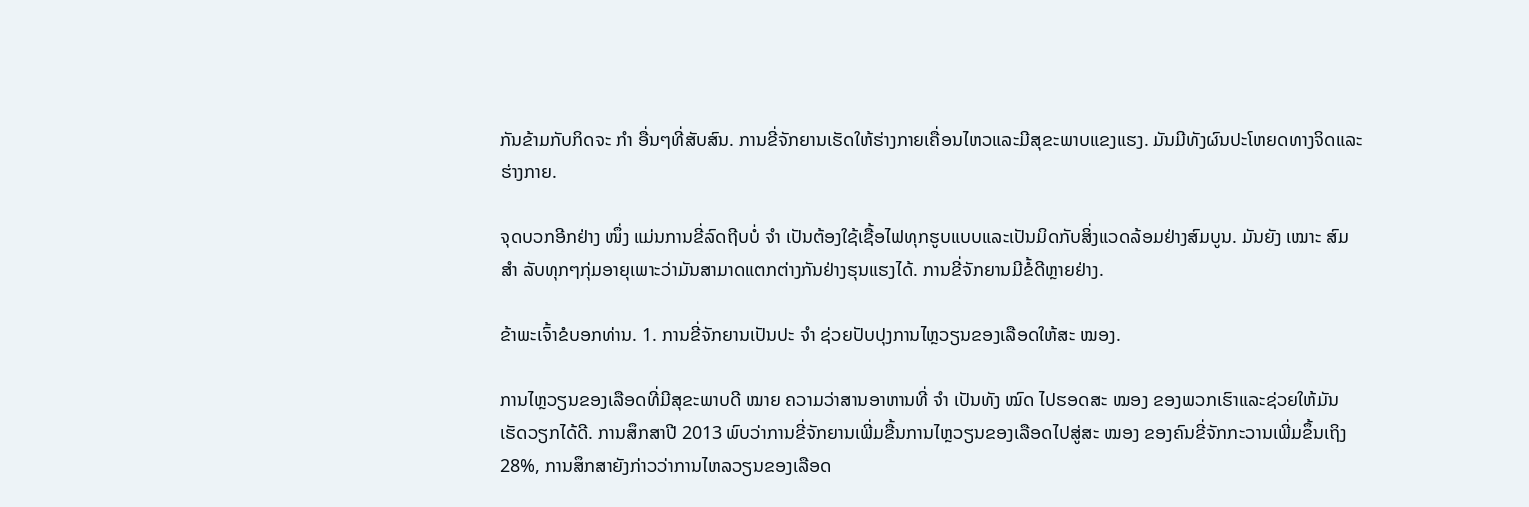ກັນຂ້າມກັບກິດຈະ ກຳ ອື່ນໆທີ່ສັບສົນ. ການຂີ່ຈັກຍານເຮັດໃຫ້ຮ່າງກາຍເຄື່ອນໄຫວແລະມີສຸຂະພາບແຂງແຮງ. ມັນມີທັງຜົນປະໂຫຍດທາງຈິດແລະຮ່າງກາຍ.

ຈຸດບວກອີກຢ່າງ ໜຶ່ງ ແມ່ນການຂີ່ລົດຖີບບໍ່ ຈຳ ເປັນຕ້ອງໃຊ້ເຊື້ອໄຟທຸກຮູບແບບແລະເປັນມິດກັບສິ່ງແວດລ້ອມຢ່າງສົມບູນ. ມັນຍັງ ເໝາະ ສົມ ສຳ ລັບທຸກໆກຸ່ມອາຍຸເພາະວ່າມັນສາມາດແຕກຕ່າງກັນຢ່າງຮຸນແຮງໄດ້. ການຂີ່ຈັກຍານມີຂໍ້ດີຫຼາຍຢ່າງ.

ຂ້າພະເຈົ້າຂໍບອກທ່ານ. 1. ການຂີ່ຈັກຍານເປັນປະ ຈຳ ຊ່ວຍປັບປຸງການໄຫຼວຽນຂອງເລືອດໃຫ້ສະ ໝອງ.

ການໄຫຼວຽນຂອງເລືອດທີ່ມີສຸຂະພາບດີ ໝາຍ ຄວາມວ່າສານອາຫານທີ່ ຈຳ ເປັນທັງ ໝົດ ໄປຮອດສະ ໝອງ ຂອງພວກເຮົາແລະຊ່ວຍໃຫ້ມັນເຮັດວຽກໄດ້ດີ. ການສຶກສາປີ 2013 ພົບວ່າການຂີ່ຈັກຍານເພີ່ມຂື້ນການໄຫຼວຽນຂອງເລືອດໄປສູ່ສະ ໝອງ ຂອງຄົນຂີ່ຈັກກະວານເພີ່ມຂຶ້ນເຖິງ 28%, ການສຶກສາຍັງກ່າວວ່າການໄຫລວຽນຂອງເລືອດ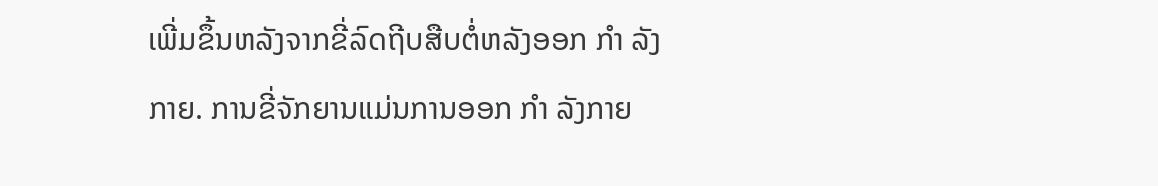ເພີ່ມຂຶ້ນຫລັງຈາກຂີ່ລົດຖີບສືບຕໍ່ຫລັງອອກ ກຳ ລັງກາຍ. ການຂີ່ຈັກຍານແມ່ນການອອກ ກຳ ລັງກາຍ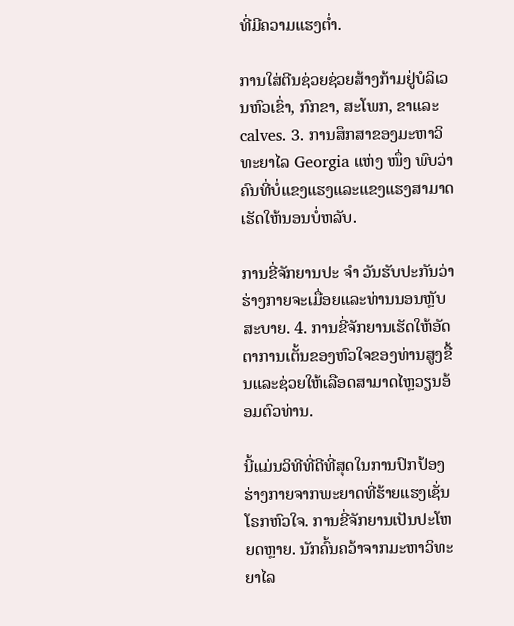ທີ່ມີຄວາມແຮງຕໍ່າ.

ການໃສ່ຕີນຊ່ວຍຊ່ວຍສ້າງກ້າມຢູ່ບໍລິເວນຫົວເຂົ່າ, ກົກຂາ, ສະໂພກ, ຂາແລະ calves. 3. ການສຶກສາຂອງມະຫາວິທະຍາໄລ Georgia ແຫ່ງ ໜຶ່ງ ພົບວ່າຄົນທີ່ບໍ່ແຂງແຮງແລະແຂງແຮງສາມາດເຮັດໃຫ້ນອນບໍ່ຫລັບ.

ການຂີ່ຈັກຍານປະ ຈຳ ວັນຮັບປະກັນວ່າຮ່າງກາຍຈະເມື່ອຍແລະທ່ານນອນຫຼັບສະບາຍ. 4. ການຂີ່ຈັກຍານເຮັດໃຫ້ອັດຕາການເຕັ້ນຂອງຫົວໃຈຂອງທ່ານສູງຂື້ນແລະຊ່ວຍໃຫ້ເລືອດສາມາດໄຫຼວຽນອ້ອມຕົວທ່ານ.

ນີ້ແມ່ນວິທີທີ່ດີທີ່ສຸດໃນການປົກປ້ອງຮ່າງກາຍຈາກພະຍາດທີ່ຮ້າຍແຮງເຊັ່ນໂຣກຫົວໃຈ. ການຂີ່ຈັກຍານເປັນປະໂຫຍດຫຼາຍ. ນັກຄົ້ນຄວ້າຈາກມະຫາວິທະຍາໄລ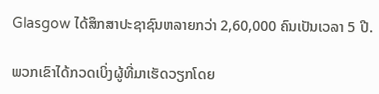Glasgow ໄດ້ສຶກສາປະຊາຊົນຫລາຍກວ່າ 2,60,000 ຄົນເປັນເວລາ 5 ປີ.

ພວກເຂົາໄດ້ກວດເບິ່ງຜູ້ທີ່ມາເຮັດວຽກໂດຍ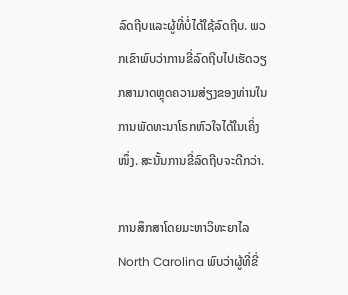ລົດຖີບແລະຜູ້ທີ່ບໍ່ໄດ້ໃຊ້ລົດຖີບ. ພວກເຂົາພົບວ່າການຂີ່ລົດຖີບໄປເຮັດວຽກສາມາດຫຼຸດຄວາມສ່ຽງຂອງທ່ານໃນການພັດທະນາໂຣກຫົວໃຈໄດ້ໃນເຄິ່ງ ໜຶ່ງ. ສະນັ້ນການຂີ່ລົດຖີບຈະດີກວ່າ.

ການສຶກສາໂດຍມະຫາວິທະຍາໄລ North Carolina ພົບວ່າຜູ້ທີ່ຂີ່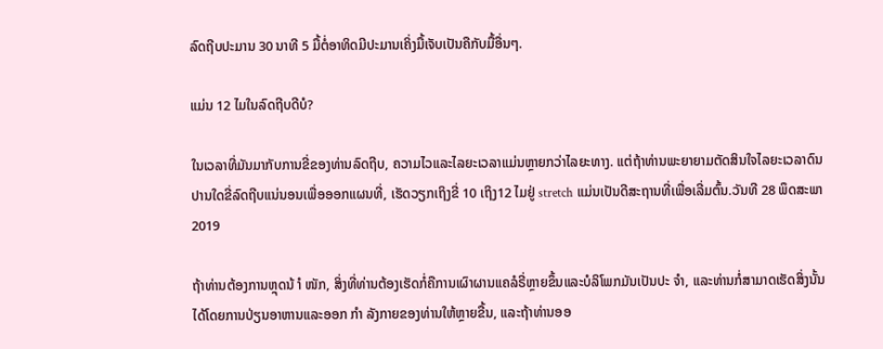ລົດຖີບປະມານ 30 ນາທີ 5 ມື້ຕໍ່ອາທິດມີປະມານເຄິ່ງມື້ເຈັບເປັນຄືກັບມື້ອື່ນໆ.

ແມ່ນ 12 ໄມໃນລົດຖີບດີບໍ?

ໃນເວລາທີ່ມັນມາກັບການຂີ່ຂອງທ່ານລົດຖີບ, ຄວາມໄວແລະໄລຍະເວລາແມ່ນຫຼາຍກວ່າໄລຍະທາງ. ແຕ່ຖ້າທ່ານພະຍາຍາມຕັດສິນໃຈໄລຍະເວລາດົນປານໃດຂີ່ລົດຖີບແນ່ນອນເພື່ອອອກແຜນທີ່, ເຮັດວຽກເຖິງຂີ່ 10 ເຖິງ12 ໄມຢູ່ stretch ແມ່ນເປັນດີສະຖານທີ່ເພື່ອເລີ່ມຕົ້ນ.ວັນທີ 28 ພຶດສະພາ 2019

ຖ້າທ່ານຕ້ອງການຫຼຸດນ້ ຳ ໜັກ, ສິ່ງທີ່ທ່ານຕ້ອງເຮັດກໍ່ຄືການເຜົາຜານແຄລໍຣີ່ຫຼາຍຂຶ້ນແລະບໍລິໂພກມັນເປັນປະ ຈຳ, ແລະທ່ານກໍ່ສາມາດເຮັດສິ່ງນັ້ນໄດ້ໂດຍການປ່ຽນອາຫານແລະອອກ ກຳ ລັງກາຍຂອງທ່ານໃຫ້ຫຼາຍຂື້ນ, ແລະຖ້າທ່ານອອ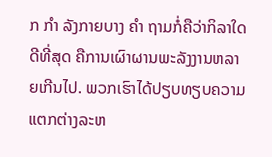ກ ກຳ ລັງກາຍບາງ ຄຳ ຖາມກໍ່ຄືວ່າກິລາໃດດີທີ່ສຸດ ຄືການເຜົາຜານພະລັງງານຫລາຍເກີນໄປ. ພວກເຮົາໄດ້ປຽບທຽບຄວາມແຕກຕ່າງລະຫ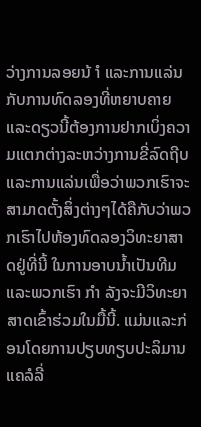ວ່າງການລອຍນ້ ຳ ແລະການແລ່ນກັບການທົດລອງທີ່ຫຍາບຄາຍແລະດຽວນີ້ຕ້ອງການຢາກເບິ່ງຄວາມແຕກຕ່າງລະຫວ່າງການຂີ່ລົດຖີບແລະການແລ່ນເພື່ອວ່າພວກເຮົາຈະສາມາດຕັ້ງສິ່ງຕ່າງໆໄດ້ຄືກັບວ່າພວກເຮົາໄປຫ້ອງທົດລອງວິທະຍາສາດຢູ່ທີ່ນີ້ ໃນການອາບນໍ້າເປັນທີມແລະພວກເຮົາ ກຳ ລັງຈະມີວິທະຍາສາດເຂົ້າຮ່ວມໃນມື້ນີ້. ແມ່ນແລະກ່ອນໂດຍການປຽບທຽບປະລິມານແຄລໍລີ່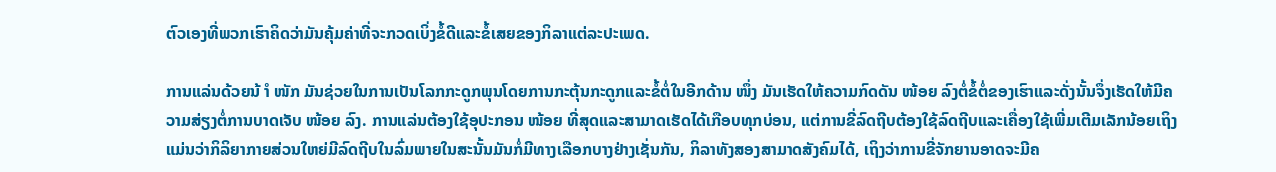ຕົວເອງທີ່ພວກເຮົາຄິດວ່າມັນຄຸ້ມຄ່າທີ່ຈະກວດເບິ່ງຂໍ້ດີແລະຂໍ້ເສຍຂອງກິລາແຕ່ລະປະເພດ.

ການແລ່ນດ້ວຍນ້ ຳ ໜັກ ມັນຊ່ວຍໃນການເປັນໂລກກະດູກພຸນໂດຍການກະຕຸ້ນກະດູກແລະຂໍ້ຕໍ່ໃນອີກດ້ານ ໜຶ່ງ ມັນເຮັດໃຫ້ຄວາມກົດດັນ ໜ້ອຍ ລົງຕໍ່ຂໍ້ຕໍ່ຂອງເຮົາແລະດັ່ງນັ້ນຈຶ່ງເຮັດໃຫ້ມີຄວາມສ່ຽງຕໍ່ການບາດເຈັບ ໜ້ອຍ ລົງ. ການແລ່ນຕ້ອງໃຊ້ອຸປະກອນ ໜ້ອຍ ທີ່ສຸດແລະສາມາດເຮັດໄດ້ເກືອບທຸກບ່ອນ, ແຕ່ການຂີ່ລົດຖີບຕ້ອງໃຊ້ລົດຖີບແລະເຄື່ອງໃຊ້ເພີ່ມເຕີມເລັກນ້ອຍເຖິງແມ່ນວ່າກິລິຍາກາຍສ່ວນໃຫຍ່ມີລົດຖີບໃນລົ່ມພາຍໃນສະນັ້ນມັນກໍ່ມີທາງເລືອກບາງຢ່າງເຊັ່ນກັນ, ກິລາທັງສອງສາມາດສັງຄົມໄດ້, ເຖິງວ່າການຂີ່ຈັກຍານອາດຈະມີຄ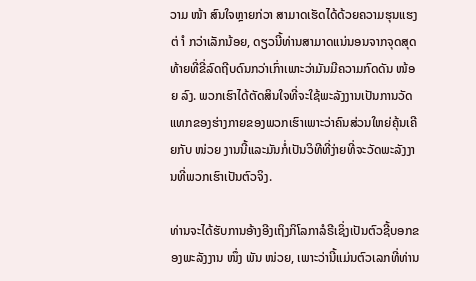ວາມ ໜ້າ ສົນໃຈຫຼາຍກ່ວາ ສາມາດເຮັດໄດ້ດ້ວຍຄວາມຮຸນແຮງຕ່ ຳ ກວ່າເລັກນ້ອຍ, ດຽວນີ້ທ່ານສາມາດແນ່ນອນຈາກຈຸດສຸດທ້າຍທີ່ຂີ່ລົດຖີບດົນກວ່າເກົ່າເພາະວ່າມັນມີຄວາມກົດດັນ ໜ້ອຍ ລົງ. ພວກເຮົາໄດ້ຕັດສິນໃຈທີ່ຈະໃຊ້ພະລັງງານເປັນການວັດແທກຂອງຮ່າງກາຍຂອງພວກເຮົາເພາະວ່າຄົນສ່ວນໃຫຍ່ຄຸ້ນເຄີຍກັບ ໜ່ວຍ ງານນີ້ແລະມັນກໍ່ເປັນວິທີທີ່ງ່າຍທີ່ຈະວັດພະລັງງານທີ່ພວກເຮົາເປັນຕົວຈິງ.

ທ່ານຈະໄດ້ຮັບການອ້າງອີງເຖິງກິໂລກາລໍຣີເຊິ່ງເປັນຕົວຊີ້ບອກຂອງພະລັງງານ ໜຶ່ງ ພັນ ໜ່ວຍ, ເພາະວ່ານີ້ແມ່ນຕົວເລກທີ່ທ່ານ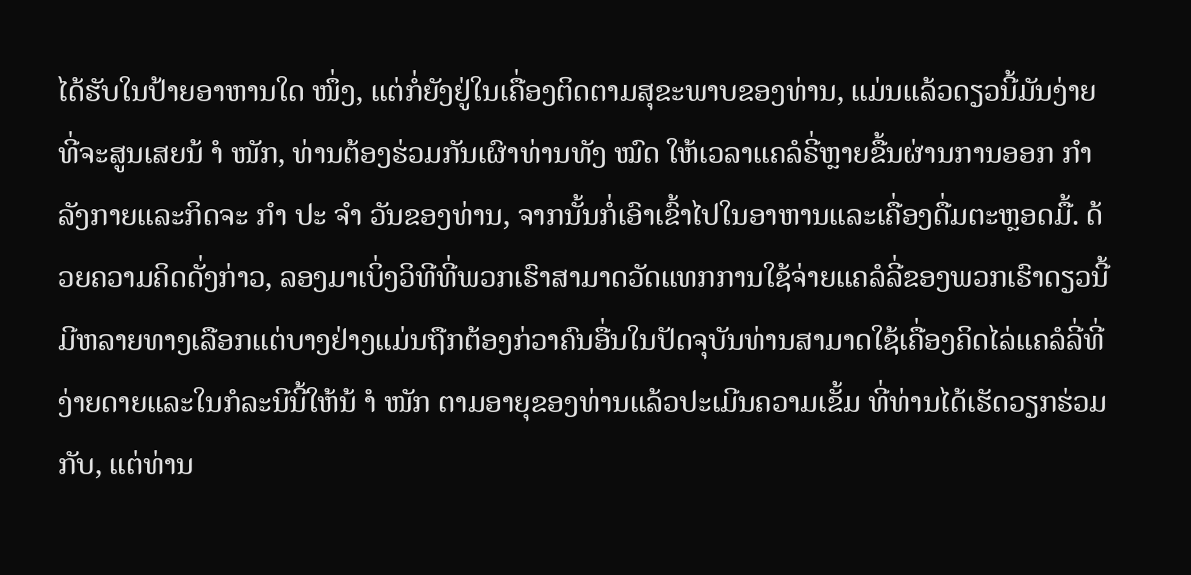ໄດ້ຮັບໃນປ້າຍອາຫານໃດ ໜຶ່ງ, ແຕ່ກໍ່ຍັງຢູ່ໃນເຄື່ອງຕິດຕາມສຸຂະພາບຂອງທ່ານ, ແມ່ນແລ້ວດຽວນີ້ມັນງ່າຍທີ່ຈະສູນເສຍນ້ ຳ ໜັກ, ທ່ານຕ້ອງຮ່ວມກັນເຜົາທ່ານທັງ ໝົດ ໃຫ້ເວລາແຄລໍຣີ່ຫຼາຍຂື້ນຜ່ານການອອກ ກຳ ລັງກາຍແລະກິດຈະ ກຳ ປະ ຈຳ ວັນຂອງທ່ານ, ຈາກນັ້ນກໍ່ເອົາເຂົ້າໄປໃນອາຫານແລະເຄື່ອງດື່ມຕະຫຼອດມື້. ດ້ວຍຄວາມຄິດດັ່ງກ່າວ, ລອງມາເບິ່ງວິທີທີ່ພວກເຮົາສາມາດວັດແທກການໃຊ້ຈ່າຍແຄລໍລີ່ຂອງພວກເຮົາດຽວນີ້ມີຫລາຍທາງເລືອກແຕ່ບາງຢ່າງແມ່ນຖືກຕ້ອງກ່ວາຄົນອື່ນໃນປັດຈຸບັນທ່ານສາມາດໃຊ້ເຄື່ອງຄິດໄລ່ແຄລໍລີ່ທີ່ງ່າຍດາຍແລະໃນກໍລະນີນີ້ໃຫ້ນ້ ຳ ໜັກ ຕາມອາຍຸຂອງທ່ານແລ້ວປະເມີນຄວາມເຂັ້ມ ທີ່ທ່ານໄດ້ເຮັດວຽກຮ່ວມກັບ, ແຕ່ທ່ານ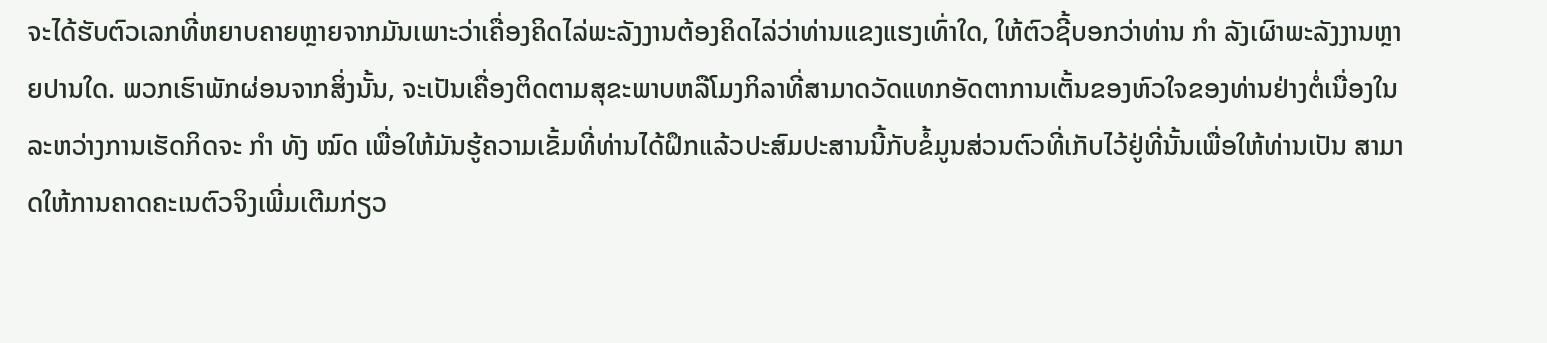ຈະໄດ້ຮັບຕົວເລກທີ່ຫຍາບຄາຍຫຼາຍຈາກມັນເພາະວ່າເຄື່ອງຄິດໄລ່ພະລັງງານຕ້ອງຄິດໄລ່ວ່າທ່ານແຂງແຮງເທົ່າໃດ, ໃຫ້ຕົວຊີ້ບອກວ່າທ່ານ ກຳ ລັງເຜົາພະລັງງານຫຼາຍປານໃດ. ພວກເຮົາພັກຜ່ອນຈາກສິ່ງນັ້ນ, ຈະເປັນເຄື່ອງຕິດຕາມສຸຂະພາບຫລືໂມງກິລາທີ່ສາມາດວັດແທກອັດຕາການເຕັ້ນຂອງຫົວໃຈຂອງທ່ານຢ່າງຕໍ່ເນື່ອງໃນລະຫວ່າງການເຮັດກິດຈະ ກຳ ທັງ ໝົດ ເພື່ອໃຫ້ມັນຮູ້ຄວາມເຂັ້ມທີ່ທ່ານໄດ້ຝຶກແລ້ວປະສົມປະສານນີ້ກັບຂໍ້ມູນສ່ວນຕົວທີ່ເກັບໄວ້ຢູ່ທີ່ນັ້ນເພື່ອໃຫ້ທ່ານເປັນ ສາມາດໃຫ້ການຄາດຄະເນຕົວຈິງເພີ່ມເຕີມກ່ຽວ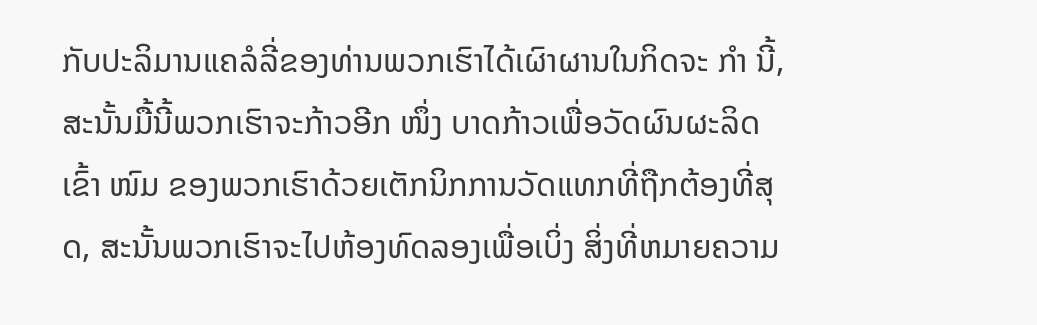ກັບປະລິມານແຄລໍລີ່ຂອງທ່ານພວກເຮົາໄດ້ເຜົາຜານໃນກິດຈະ ກຳ ນີ້, ສະນັ້ນມື້ນີ້ພວກເຮົາຈະກ້າວອີກ ໜຶ່ງ ບາດກ້າວເພື່ອວັດຜົນຜະລິດເຂົ້າ ໜົມ ຂອງພວກເຮົາດ້ວຍເຕັກນິກການວັດແທກທີ່ຖືກຕ້ອງທີ່ສຸດ, ສະນັ້ນພວກເຮົາຈະໄປຫ້ອງທົດລອງເພື່ອເບິ່ງ ສິ່ງທີ່ຫມາຍຄວາມ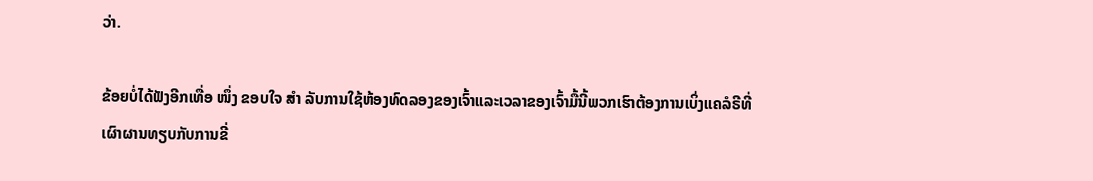ວ່າ.

ຂ້ອຍບໍ່ໄດ້ຟັງອີກເທື່ອ ໜຶ່ງ ຂອບໃຈ ສຳ ລັບການໃຊ້ຫ້ອງທົດລອງຂອງເຈົ້າແລະເວລາຂອງເຈົ້າມື້ນີ້ພວກເຮົາຕ້ອງການເບິ່ງແຄລໍຣີທີ່ເຜົາຜານທຽບກັບການຂີ່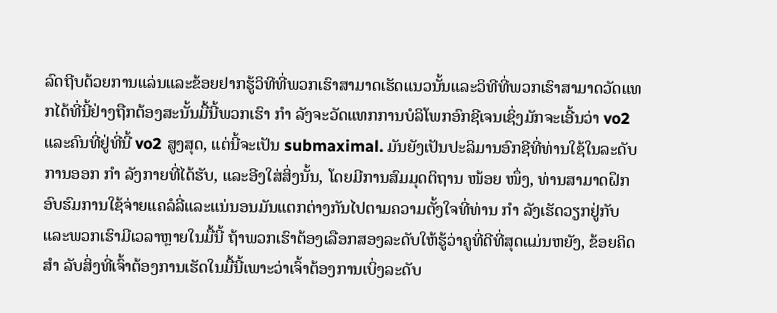ລົດຖີບດ້ວຍການແລ່ນແລະຂ້ອຍຢາກຮູ້ວິທີທີ່ພວກເຮົາສາມາດເຮັດແນວນັ້ນແລະວິທີທີ່ພວກເຮົາສາມາດວັດແທກໄດ້ທີ່ນີ້ຢ່າງຖືກຕ້ອງສະນັ້ນມື້ນີ້ພວກເຮົາ ກຳ ລັງຈະວັດແທກການບໍລິໂພກອົກຊີເຈນເຊິ່ງມັກຈະເອີ້ນວ່າ vo2 ແລະຄົນທີ່ຢູ່ທີ່ນີ້ vo2 ສູງສຸດ, ແຕ່ນີ້ຈະເປັນ submaximal. ມັນຍັງເປັນປະລິມານອົກຊີທີ່ທ່ານໃຊ້ໃນລະດັບການອອກ ກຳ ລັງກາຍທີ່ໄດ້ຮັບ, ແລະອີງໃສ່ສິ່ງນັ້ນ, ໂດຍມີການສົມມຸດຕິຖານ ໜ້ອຍ ໜຶ່ງ, ທ່ານສາມາດຝຶກອົບຮົມການໃຊ້ຈ່າຍແຄລໍລີ່ແລະແນ່ນອນມັນແຕກຕ່າງກັນໄປຕາມຄວາມຕັ້ງໃຈທີ່ທ່ານ ກຳ ລັງເຮັດວຽກຢູ່ກັບແລະພວກເຮົາມີເວລາຫຼາຍໃນມື້ນີ້ ຖ້າພວກເຮົາຕ້ອງເລືອກສອງລະດັບໃຫ້ຮູ້ວ່າຄູທີ່ດີທີ່ສຸດແມ່ນຫຍັງ, ຂ້ອຍຄິດ ສຳ ລັບສິ່ງທີ່ເຈົ້າຕ້ອງການເຮັດໃນມື້ນີ້ເພາະວ່າເຈົ້າຕ້ອງການເບິ່ງລະດັບ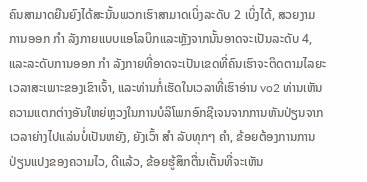ຄົນສາມາດຍືນຍົງໄດ້ສະນັ້ນພວກເຮົາສາມາດເບິ່ງລະດັບ 2 ເບິ່ງໄດ້, ສວຍງາມ ການອອກ ກຳ ລັງກາຍແບບແອໂລບິກແລະຫຼັງຈາກນັ້ນອາດຈະເປັນລະດັບ 4, ແລະລະດັບການອອກ ກຳ ລັງກາຍທີ່ອາດຈະເປັນເຂດທີ່ຄົນເຮົາຈະຕິດຕາມໄລຍະເວລາສະເພາະຂອງເຂົາເຈົ້າ, ແລະທ່ານກໍ່ເຮັດໃນເວລາທີ່ເຮົາອ່ານ vo2 ທ່ານເຫັນຄວາມແຕກຕ່າງອັນໃຫຍ່ຫຼວງໃນການບໍລິໂພກອົກຊີເຈນຈາກການຫັນປ່ຽນຈາກ ເວລາຍ່າງໄປແລ່ນບໍ່ເປັນຫຍັງ, ຍັງເວົ້າ ສຳ ລັບທຸກໆ ຄຳ, ຂ້ອຍຕ້ອງການການປ່ຽນແປງຂອງຄວາມໄວ, ດີແລ້ວ, ຂ້ອຍຮູ້ສຶກຕື່ນເຕັ້ນທີ່ຈະເຫັນ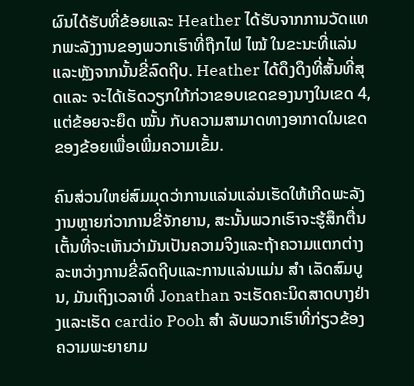ຜົນໄດ້ຮັບທີ່ຂ້ອຍແລະ Heather ໄດ້ຮັບຈາກການວັດແທກພະລັງງານຂອງພວກເຮົາທີ່ຖືກໄຟ ໄໝ້ ໃນຂະນະທີ່ແລ່ນແລະຫຼັງຈາກນັ້ນຂີ່ລົດຖີບ. Heather ໄດ້ດຶງດຶງທີ່ສັ້ນທີ່ສຸດແລະ ຈະໄດ້ເຮັດວຽກໃກ້ກ່ວາຂອບເຂດຂອງນາງໃນເຂດ 4, ແຕ່ຂ້ອຍຈະຍຶດ ໝັ້ນ ກັບຄວາມສາມາດທາງອາກາດໃນເຂດຂອງຂ້ອຍເພື່ອເພີ່ມຄວາມເຂັ້ມ.

ຄົນສ່ວນໃຫຍ່ສົມມຸດວ່າການແລ່ນແລ່ນເຮັດໃຫ້ເກີດພະລັງງານຫຼາຍກ່ວາການຂີ່ຈັກຍານ, ສະນັ້ນພວກເຮົາຈະຮູ້ສຶກຕື່ນເຕັ້ນທີ່ຈະເຫັນວ່າມັນເປັນຄວາມຈິງແລະຖ້າຄວາມແຕກຕ່າງລະຫວ່າງການຂີ່ລົດຖີບແລະການແລ່ນແມ່ນ ສຳ ເລັດສົມບູນ, ມັນເຖິງເວລາທີ່ Jonathan ຈະເຮັດຄະນິດສາດບາງຢ່າງແລະເຮັດ cardio Pooh ສຳ ລັບພວກເຮົາທີ່ກ່ຽວຂ້ອງ ຄວາມພະຍາຍາມ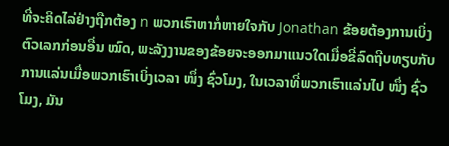ທີ່ຈະຄິດໄລ່ຢ່າງຖືກຕ້ອງ n ພວກເຮົາຫາກໍ່ຫາຍໃຈກັບ Jonathan ຂ້ອຍຕ້ອງການເບິ່ງຕົວເລກກ່ອນອື່ນ ໝົດ, ພະລັງງານຂອງຂ້ອຍຈະອອກມາແນວໃດເມື່ອຂີ່ລົດຖີບທຽບກັບການແລ່ນເມື່ອພວກເຮົາເບິ່ງເວລາ ໜຶ່ງ ຊົ່ວໂມງ, ໃນເວລາທີ່ພວກເຮົາແລ່ນໄປ ໜຶ່ງ ຊົ່ວໂມງ, ມັນ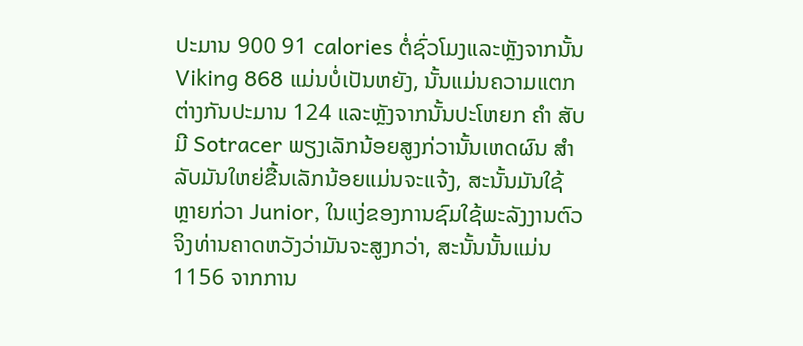ປະມານ 900 91 calories ຕໍ່ຊົ່ວໂມງແລະຫຼັງຈາກນັ້ນ Viking 868 ແມ່ນບໍ່ເປັນຫຍັງ, ນັ້ນແມ່ນຄວາມແຕກຕ່າງກັນປະມານ 124 ແລະຫຼັງຈາກນັ້ນປະໂຫຍກ ຄຳ ສັບມີ Sotracer ພຽງເລັກນ້ອຍສູງກ່ວານັ້ນເຫດຜົນ ສຳ ລັບມັນໃຫຍ່ຂື້ນເລັກນ້ອຍແມ່ນຈະແຈ້ງ, ສະນັ້ນມັນໃຊ້ ຫຼາຍກ່ວາ Junior, ໃນແງ່ຂອງການຊົມໃຊ້ພະລັງງານຕົວຈິງທ່ານຄາດຫວັງວ່າມັນຈະສູງກວ່າ, ສະນັ້ນນັ້ນແມ່ນ 1156 ຈາກການ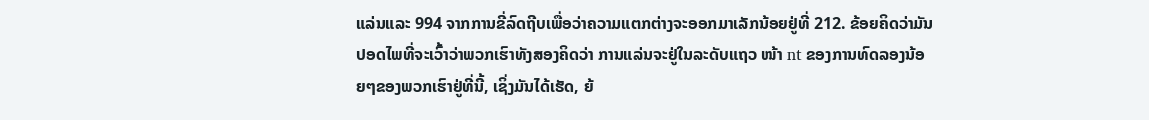ແລ່ນແລະ 994 ຈາກການຂີ່ລົດຖີບເພື່ອວ່າຄວາມແຕກຕ່າງຈະອອກມາເລັກນ້ອຍຢູ່ທີ່ 212. ຂ້ອຍຄິດວ່າມັນປອດໄພທີ່ຈະເວົ້າວ່າພວກເຮົາທັງສອງຄິດວ່າ ການແລ່ນຈະຢູ່ໃນລະດັບແຖວ ໜ້າ nt ຂອງການທົດລອງນ້ອຍໆຂອງພວກເຮົາຢູ່ທີ່ນີ້, ເຊິ່ງມັນໄດ້ເຮັດ, ຍ້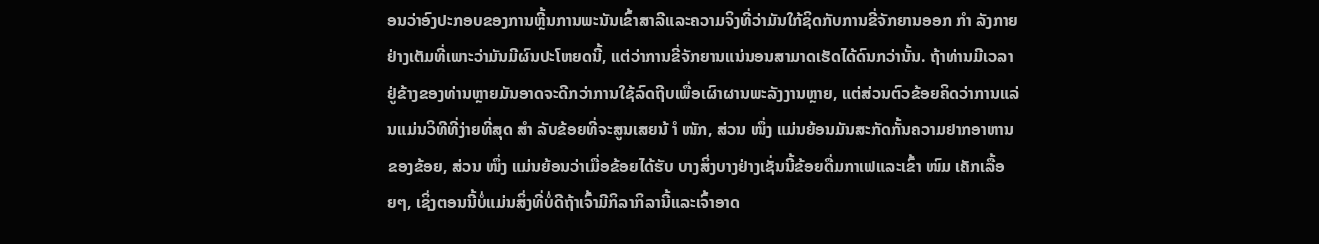ອນວ່າອົງປະກອບຂອງການຫຼີ້ນການພະນັນເຂົ້າສາລີແລະຄວາມຈິງທີ່ວ່າມັນໃກ້ຊິດກັບການຂີ່ຈັກຍານອອກ ກຳ ລັງກາຍຢ່າງເຕັມທີ່ເພາະວ່າມັນມີຜົນປະໂຫຍດນີ້, ແຕ່ວ່າການຂີ່ຈັກຍານແນ່ນອນສາມາດເຮັດໄດ້ດົນກວ່ານັ້ນ. ຖ້າທ່ານມີເວລາຢູ່ຂ້າງຂອງທ່ານຫຼາຍມັນອາດຈະດີກວ່າການໃຊ້ລົດຖີບເພື່ອເຜົາຜານພະລັງງານຫຼາຍ, ແຕ່ສ່ວນຕົວຂ້ອຍຄິດວ່າການແລ່ນແມ່ນວິທີທີ່ງ່າຍທີ່ສຸດ ສຳ ລັບຂ້ອຍທີ່ຈະສູນເສຍນ້ ຳ ໜັກ, ສ່ວນ ໜຶ່ງ ແມ່ນຍ້ອນມັນສະກັດກັ້ນຄວາມຢາກອາຫານຂອງຂ້ອຍ, ສ່ວນ ໜຶ່ງ ແມ່ນຍ້ອນວ່າເມື່ອຂ້ອຍໄດ້ຮັບ ບາງສິ່ງບາງຢ່າງເຊັ່ນນີ້ຂ້ອຍດື່ມກາເຟແລະເຂົ້າ ໜົມ ເຄັກເລື້ອຍໆ, ເຊິ່ງຕອນນີ້ບໍ່ແມ່ນສິ່ງທີ່ບໍ່ດີຖ້າເຈົ້າມີກິລາກິລານີ້ແລະເຈົ້າອາດ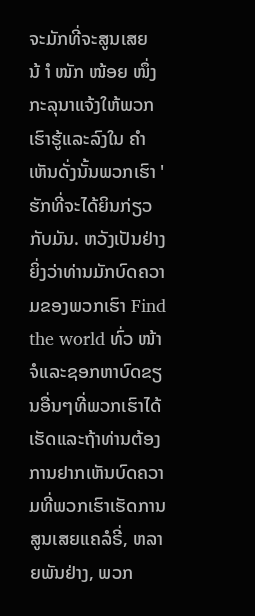ຈະມັກທີ່ຈະສູນເສຍນ້ ຳ ໜັກ ໜ້ອຍ ໜຶ່ງ ກະລຸນາແຈ້ງໃຫ້ພວກເຮົາຮູ້ແລະລົງໃນ ຄຳ ເຫັນດັ່ງນັ້ນພວກເຮົາ ' ຮັກທີ່ຈະໄດ້ຍິນກ່ຽວກັບມັນ. ຫວັງເປັນຢ່າງຍິ່ງວ່າທ່ານມັກບົດຄວາມຂອງພວກເຮົາ Find the world ທົ່ວ ໜ້າ ຈໍແລະຊອກຫາບົດຂຽນອື່ນໆທີ່ພວກເຮົາໄດ້ເຮັດແລະຖ້າທ່ານຕ້ອງການຢາກເຫັນບົດຄວາມທີ່ພວກເຮົາເຮັດການສູນເສຍແຄລໍຣີ່, ຫລາຍພັນຢ່າງ, ພວກ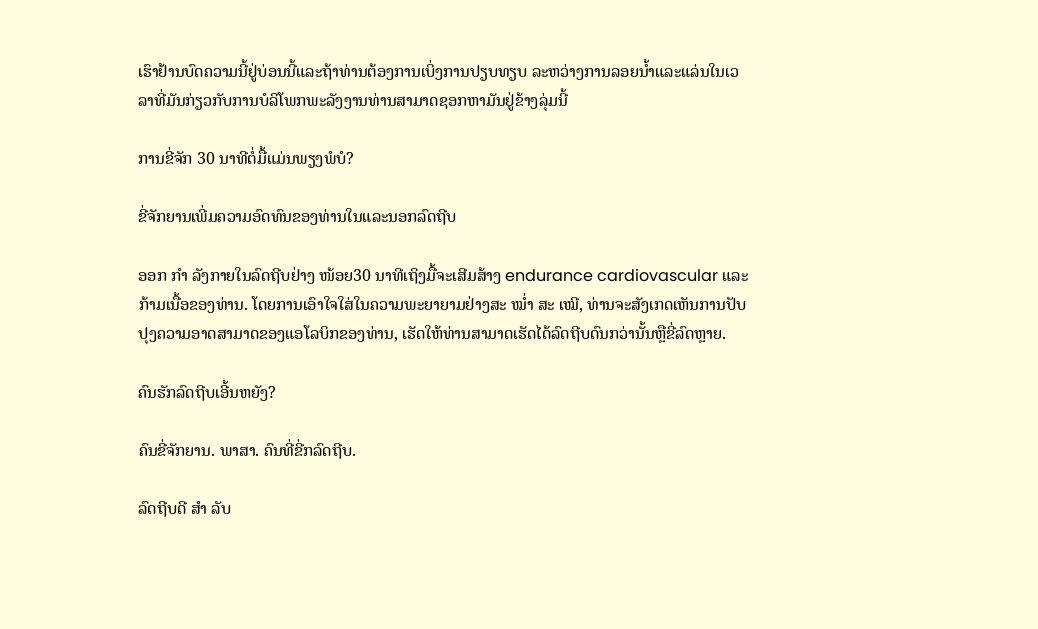ເຮົາຢ້ານບົດຄວາມນີ້ຢູ່ບ່ອນນີ້ແລະຖ້າທ່ານຕ້ອງການເບິ່ງການປຽບທຽບ ລະຫວ່າງການລອຍນໍ້າແລະແລ່ນໃນເວລາທີ່ມັນກ່ຽວກັບການບໍລິໂພກພະລັງງານທ່ານສາມາດຊອກຫາມັນຢູ່ຂ້າງລຸ່ມນີ້

ການຂີ່ຈັກ 30 ນາທີຕໍ່ມື້ແມ່ນພຽງພໍບໍ?

ຂີ່ຈັກຍານເພີ່ມຄວາມອົດທົນຂອງທ່ານໃນແລະນອກລົດຖີບ

ອອກ ກຳ ລັງກາຍໃນລົດຖີບຢ່າງ ໜ້ອຍ30 ນາທີເຖິງມື້ຈະເສີມສ້າງ endurance cardiovascular ແລະກ້າມເນື້ອຂອງທ່ານ. ໂດຍການເອົາໃຈໃສ່ໃນຄວາມພະຍາຍາມຢ່າງສະ ໝໍ່າ ສະ ເໝີ, ທ່ານຈະສັງເກດເຫັນການປັບປຸງຄວາມອາດສາມາດຂອງແອໂລບິກຂອງທ່ານ, ເຮັດໃຫ້ທ່ານສາມາດເຮັດໄດ້ລົດຖີບດົນກວ່ານັ້ນຫຼືຂີ່ລົດຫຼາຍ.

ຄົນຮັກລົດຖີບເອີ້ນຫຍັງ?

ຄົນຂີ່ຈັກຍານ. ພາສາ. ຄົນທີ່ຂີ່ກລົດຖີບ.

ລົດຖີບດີ ສຳ ລັບ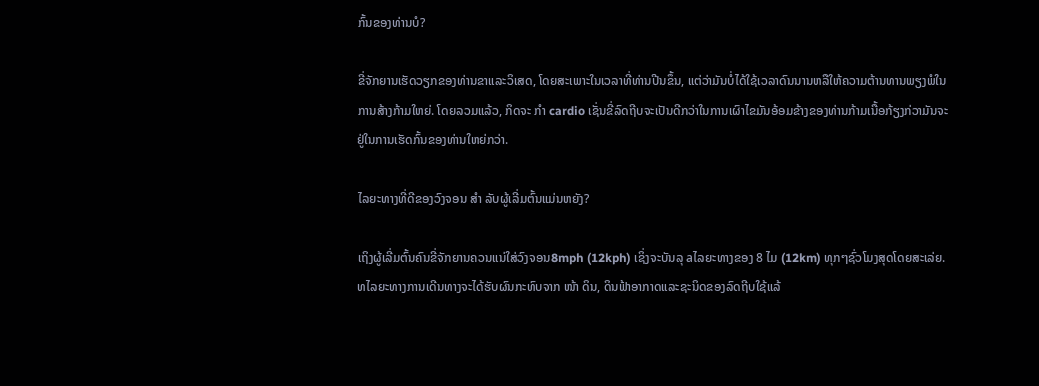ກົ້ນຂອງທ່ານບໍ?

ຂີ່ຈັກຍານເຮັດວຽກຂອງທ່ານຂາແລະວິເສດ, ໂດຍສະເພາະໃນເວລາທີ່ທ່ານປີນຂຶ້ນ, ແຕ່ວ່າມັນບໍ່ໄດ້ໃຊ້ເວລາດົນນານຫລືໃຫ້ຄວາມຕ້ານທານພຽງພໍໃນການສ້າງກ້າມໃຫຍ່. ໂດຍລວມແລ້ວ, ກິດຈະ ກຳ cardio ເຊັ່ນຂີ່ລົດຖີບຈະເປັນດີກວ່າໃນການເຜົາໄຂມັນອ້ອມຂ້າງຂອງທ່ານກ້າມເນື້ອກ້ຽງກ່ວາມັນຈະຢູ່ໃນການເຮັດກົ້ນຂອງທ່ານໃຫຍ່ກວ່າ.

ໄລຍະທາງທີ່ດີຂອງວົງຈອນ ສຳ ລັບຜູ້ເລີ່ມຕົ້ນແມ່ນຫຍັງ?

ເຖິງຜູ້ເລີ່ມຕົ້ນຄົນຂີ່ຈັກຍານຄວນແນ່ໃສ່ວົງຈອນ8mph (12kph) ເຊິ່ງຈະບັນລຸ aໄລຍະທາງຂອງ 8 ໄມ (12km) ທຸກໆຊົ່ວໂມງສຸດໂດຍສະເລ່ຍ. ທໄລຍະທາງການເດີນທາງຈະໄດ້ຮັບຜົນກະທົບຈາກ ໜ້າ ດິນ, ດິນຟ້າອາກາດແລະຊະນິດຂອງລົດຖີບໃຊ້ແລ້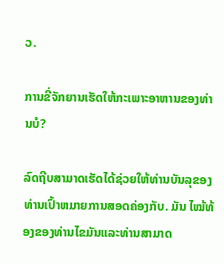ວ.

ການຂີ່ຈັກຍານເຮັດໃຫ້ກະເພາະອາຫານຂອງທ່ານບໍ?

ລົດຖີບສາມາດເຮັດໄດ້ຊ່ວຍໃຫ້ທ່ານບັນລຸຂອງທ່ານເປົ້າຫມາຍການສອດຄ່ອງກັບ. ມັນ ໄໝ້ທ້ອງຂອງທ່ານໄຂມັນແລະທ່ານສາມາດ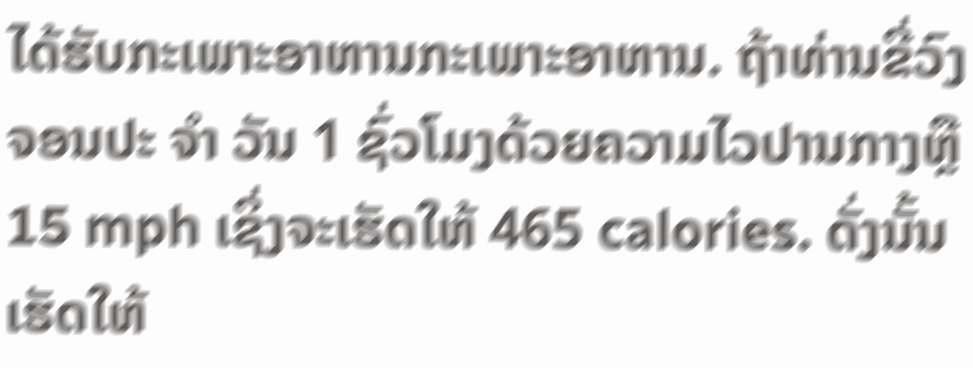ໄດ້ຮັບກະເພາະອາຫານກະເພາະອາຫານ. ຖ້າທ່ານຂີ່ວົງຈອນປະ ຈຳ ວັນ 1 ຊົ່ວໂມງດ້ວຍຄວາມໄວປານກາງຫຼື 15 mph ເຊິ່ງຈະເຮັດໃຫ້ 465 calories. ດັ່ງນັ້ນເຮັດໃຫ້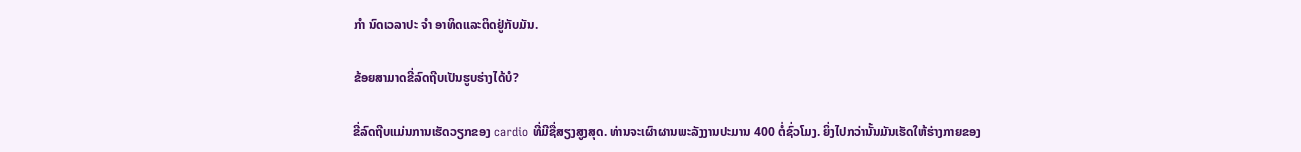ກຳ ນົດເວລາປະ ຈຳ ອາທິດແລະຕິດຢູ່ກັບມັນ.

ຂ້ອຍສາມາດຂີ່ລົດຖີບເປັນຮູບຮ່າງໄດ້ບໍ?

ຂີ່ລົດຖີບແມ່ນການເຮັດວຽກຂອງ cardio ທີ່ມີຊື່ສຽງສູງສຸດ. ທ່ານຈະເຜົາຜານພະລັງງານປະມານ 400 ຕໍ່ຊົ່ວໂມງ. ຍິ່ງໄປກວ່ານັ້ນມັນເຮັດໃຫ້ຮ່າງກາຍຂອງ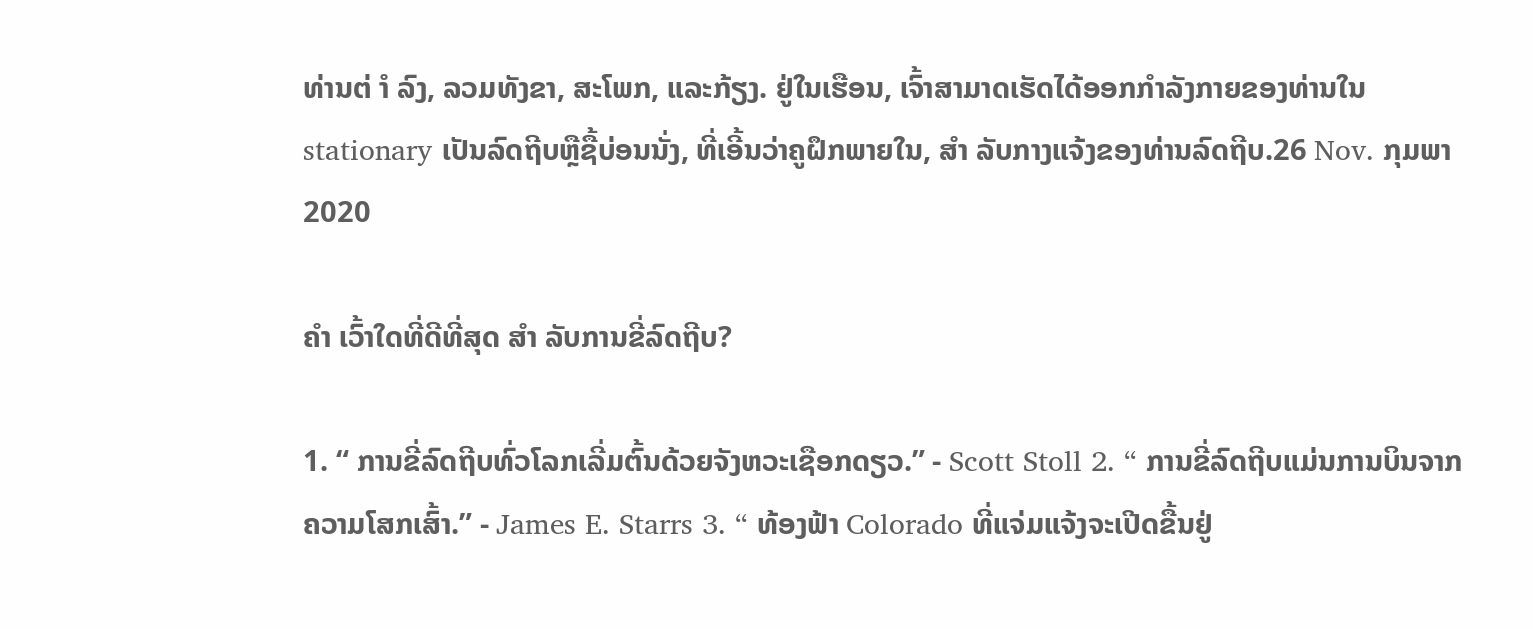ທ່ານຕ່ ຳ ລົງ, ລວມທັງຂາ, ສະໂພກ, ແລະກ້ຽງ. ຢູ່ໃນເຮືອນ, ເຈົ້າສາມາດເຮັດໄດ້ອອກກໍາລັງກາຍຂອງທ່ານໃນ stationary ເປັນລົດຖີບຫຼືຊື້ບ່ອນນັ່ງ, ທີ່ເອີ້ນວ່າຄູຝຶກພາຍໃນ, ສຳ ລັບກາງແຈ້ງຂອງທ່ານລົດຖີບ.26 Nov. ກຸມພາ 2020

ຄຳ ເວົ້າໃດທີ່ດີທີ່ສຸດ ສຳ ລັບການຂີ່ລົດຖີບ?

1. “ ການຂີ່ລົດຖີບທົ່ວໂລກເລີ່ມຕົ້ນດ້ວຍຈັງຫວະເຊືອກດຽວ.” - Scott Stoll 2. “ ການຂີ່ລົດຖີບແມ່ນການບິນຈາກຄວາມໂສກເສົ້າ.” - James E. Starrs 3. “ ທ້ອງຟ້າ Colorado ທີ່ແຈ່ມແຈ້ງຈະເປີດຂື້ນຢູ່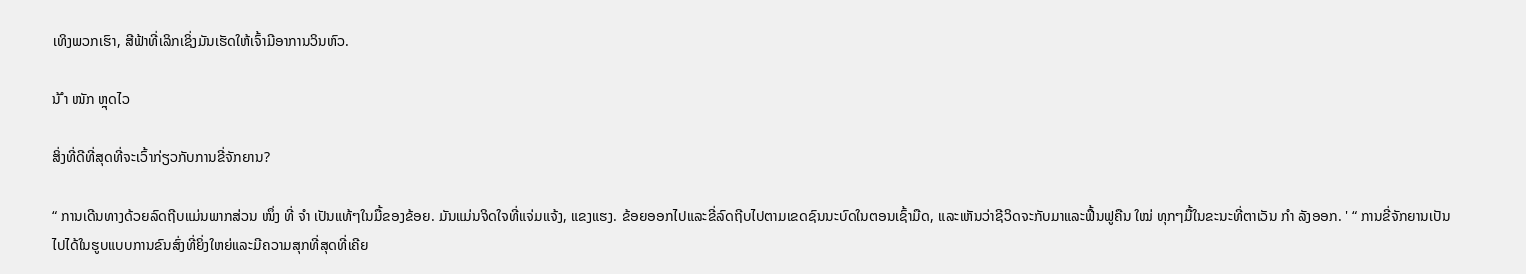ເທິງພວກເຮົາ, ສີຟ້າທີ່ເລິກເຊິ່ງມັນເຮັດໃຫ້ເຈົ້າມີອາການວິນຫົວ.

ນ້ ຳ ໜັກ ຫຼຸດໄວ

ສິ່ງທີ່ດີທີ່ສຸດທີ່ຈະເວົ້າກ່ຽວກັບການຂີ່ຈັກຍານ?

“ ການເດີນທາງດ້ວຍລົດຖີບແມ່ນພາກສ່ວນ ໜຶ່ງ ທີ່ ຈຳ ເປັນແທ້ໆໃນມື້ຂອງຂ້ອຍ. ມັນແມ່ນຈິດໃຈທີ່ແຈ່ມແຈ້ງ, ແຂງແຮງ. ຂ້ອຍອອກໄປແລະຂີ່ລົດຖີບໄປຕາມເຂດຊົນນະບົດໃນຕອນເຊົ້າມືດ, ແລະເຫັນວ່າຊີວິດຈະກັບມາແລະຟື້ນຟູຄືນ ໃໝ່ ທຸກໆມື້ໃນຂະນະທີ່ຕາເວັນ ກຳ ລັງອອກ. ' “ ການຂີ່ຈັກຍານເປັນໄປໄດ້ໃນຮູບແບບການຂົນສົ່ງທີ່ຍິ່ງໃຫຍ່ແລະມີຄວາມສຸກທີ່ສຸດທີ່ເຄີຍ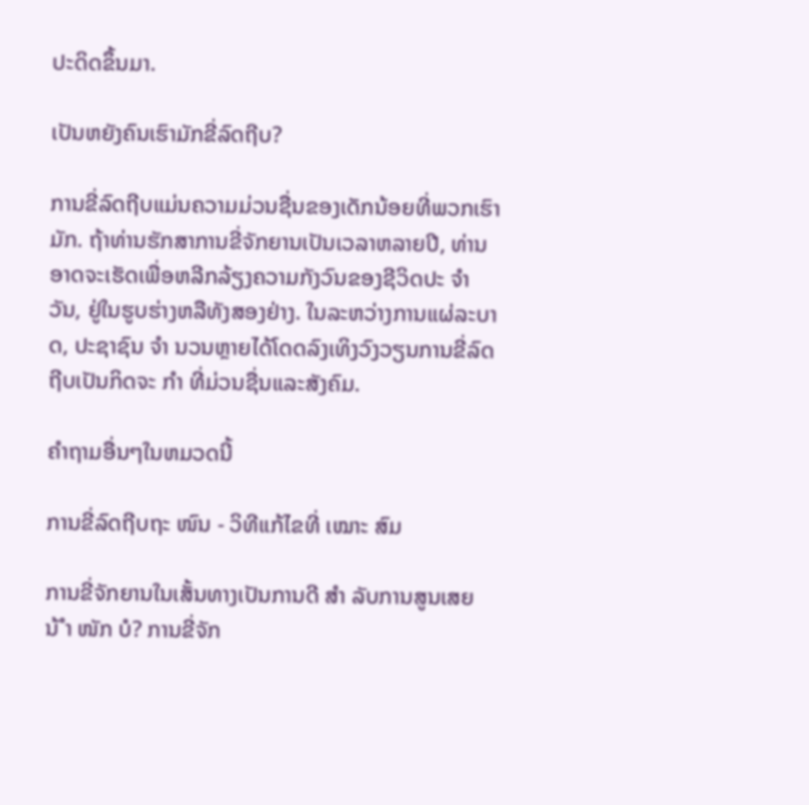ປະດິດຂຶ້ນມາ.

ເປັນຫຍັງຄົນເຮົາມັກຂີ່ລົດຖີບ?

ການຂີ່ລົດຖີບແມ່ນຄວາມມ່ວນຊື່ນຂອງເດັກນ້ອຍທີ່ພວກເຮົາມັກ. ຖ້າທ່ານຮັກສາການຂີ່ຈັກຍານເປັນເວລາຫລາຍປີ, ທ່ານອາດຈະເຮັດເພື່ອຫລີກລ້ຽງຄວາມກັງວົນຂອງຊີວິດປະ ຈຳ ວັນ, ຢູ່ໃນຮູບຮ່າງຫລືທັງສອງຢ່າງ. ໃນລະຫວ່າງການແຜ່ລະບາດ, ປະຊາຊົນ ຈຳ ນວນຫຼາຍໄດ້ໂດດລົງເທິງວົງວຽນການຂີ່ລົດຖີບເປັນກິດຈະ ກຳ ທີ່ມ່ວນຊື່ນແລະສັງຄົມ.

ຄໍາຖາມອື່ນໆໃນຫມວດນີ້

ການຂີ່ລົດຖີບຖະ ໜົນ - ວິທີແກ້ໄຂທີ່ ເໝາະ ສົມ

ການຂີ່ຈັກຍານໃນເສັ້ນທາງເປັນການດີ ສຳ ລັບການສູນເສຍນ້ ຳ ໜັກ ບໍ? ການຂີ່ຈັກ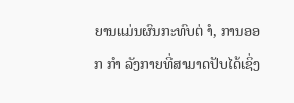ຍານແມ່ນຜົນກະທົບຕ່ ຳ, ການອອກ ກຳ ລັງກາຍທີ່ສາມາດປັບໄດ້ເຊິ່ງ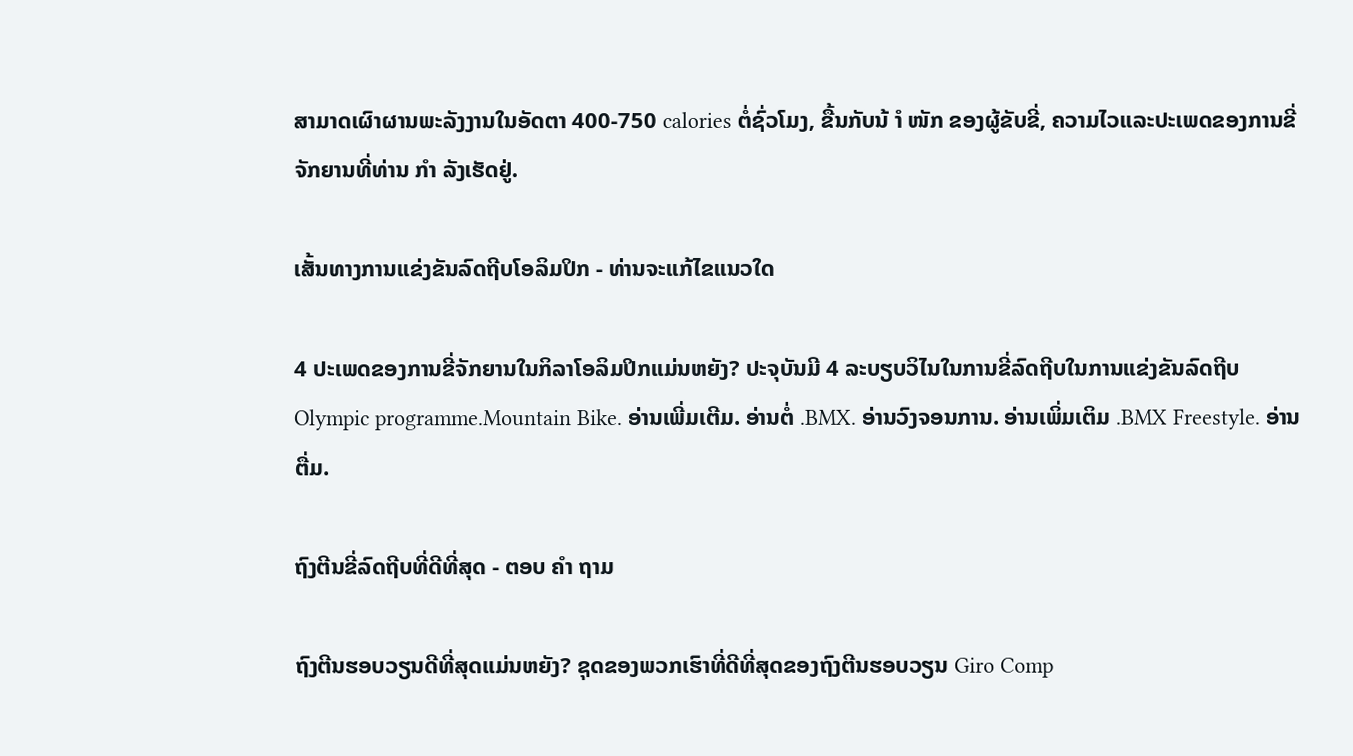ສາມາດເຜົາຜານພະລັງງານໃນອັດຕາ 400-750 calories ຕໍ່ຊົ່ວໂມງ, ຂື້ນກັບນ້ ຳ ໜັກ ຂອງຜູ້ຂັບຂີ່, ຄວາມໄວແລະປະເພດຂອງການຂີ່ຈັກຍານທີ່ທ່ານ ກຳ ລັງເຮັດຢູ່.

ເສັ້ນທາງການແຂ່ງຂັນລົດຖີບໂອລິມປິກ - ທ່ານຈະແກ້ໄຂແນວໃດ

4 ປະເພດຂອງການຂີ່ຈັກຍານໃນກິລາໂອລິມປິກແມ່ນຫຍັງ? ປະຈຸບັນມີ 4 ລະບຽບວິໄນໃນການຂີ່ລົດຖີບໃນການແຂ່ງຂັນລົດຖີບ Olympic programme.Mountain Bike. ອ່ານເພີ່ມເຕີມ. ອ່ານຕໍ່ .BMX. ອ່ານວົງຈອນການ. ອ່ານເພິ່ມເຕິມ .BMX Freestyle. ອ່ານຕື່ມ.

ຖົງຕີນຂີ່ລົດຖີບທີ່ດີທີ່ສຸດ - ຕອບ ຄຳ ຖາມ

ຖົງຕີນຮອບວຽນດີທີ່ສຸດແມ່ນຫຍັງ? ຊຸດຂອງພວກເຮົາທີ່ດີທີ່ສຸດຂອງຖົງຕີນຮອບວຽນ Giro Comp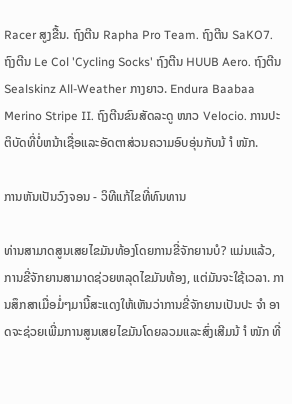Racer ສູງຂື້ນ. ຖົງຕີນ Rapha Pro Team. ຖົງຕີນ SaKO7. ຖົງຕີນ Le Col 'Cycling Socks' ຖົງຕີນ HUUB Aero. ຖົງຕີນ Sealskinz All-Weather ກາງຍາວ. Endura Baabaa Merino Stripe II. ຖົງຕີນຂົນສັດລະດູ ໜາວ Velocio. ການປະຕິບັດທີ່ບໍ່ຫນ້າເຊື່ອແລະອັດຕາສ່ວນຄວາມອົບອຸ່ນກັບນ້ ຳ ໜັກ.

ການຫັນເປັນວົງຈອນ - ວິທີແກ້ໄຂທີ່ທົນທານ

ທ່ານສາມາດສູນເສຍໄຂມັນທ້ອງໂດຍການຂີ່ຈັກຍານບໍ? ແມ່ນແລ້ວ, ການຂີ່ຈັກຍານສາມາດຊ່ວຍຫລຸດໄຂມັນທ້ອງ, ແຕ່ມັນຈະໃຊ້ເວລາ. ການສຶກສາເມື່ອມໍ່ໆມານີ້ສະແດງໃຫ້ເຫັນວ່າການຂີ່ຈັກຍານເປັນປະ ຈຳ ອາດຈະຊ່ວຍເພີ່ມການສູນເສຍໄຂມັນໂດຍລວມແລະສົ່ງເສີມນ້ ຳ ໜັກ ທີ່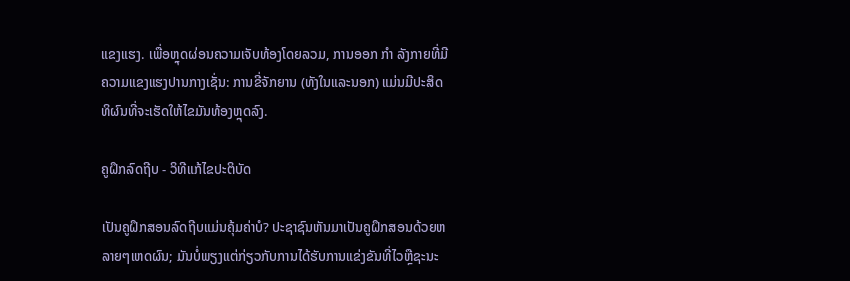ແຂງແຮງ. ເພື່ອຫຼຸດຜ່ອນຄວາມເຈັບທ້ອງໂດຍລວມ, ການອອກ ກຳ ລັງກາຍທີ່ມີຄວາມແຂງແຮງປານກາງເຊັ່ນ: ການຂີ່ຈັກຍານ (ທັງໃນແລະນອກ) ແມ່ນມີປະສິດທິຜົນທີ່ຈະເຮັດໃຫ້ໄຂມັນທ້ອງຫຼຸດລົງ.

ຄູຝຶກລົດຖີບ - ວິທີແກ້ໄຂປະຕິບັດ

ເປັນຄູຝຶກສອນລົດຖີບແມ່ນຄຸ້ມຄ່າບໍ? ປະຊາຊົນຫັນມາເປັນຄູຝຶກສອນດ້ວຍຫລາຍໆເຫດຜົນ; ມັນບໍ່ພຽງແຕ່ກ່ຽວກັບການໄດ້ຮັບການແຂ່ງຂັນທີ່ໄວຫຼືຊະນະ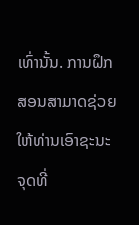ເທົ່ານັ້ນ. ການຝຶກສອນສາມາດຊ່ວຍໃຫ້ທ່ານເອົາຊະນະຈຸດທີ່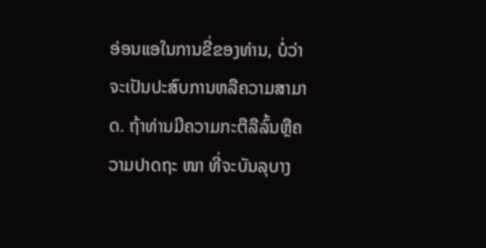ອ່ອນແອໃນການຂີ່ຂອງທ່ານ, ບໍ່ວ່າຈະເປັນປະສົບການຫລືຄວາມສາມາດ. ຖ້າທ່ານມີຄວາມກະຕືລືລົ້ນຫຼືຄວາມປາດຖະ ໜາ ທີ່ຈະບັນລຸບາງ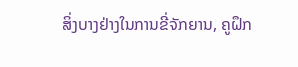ສິ່ງບາງຢ່າງໃນການຂີ່ຈັກຍານ, ຄູຝຶກ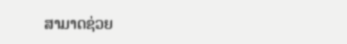ສາມາດຊ່ວຍ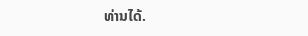ທ່ານໄດ້.